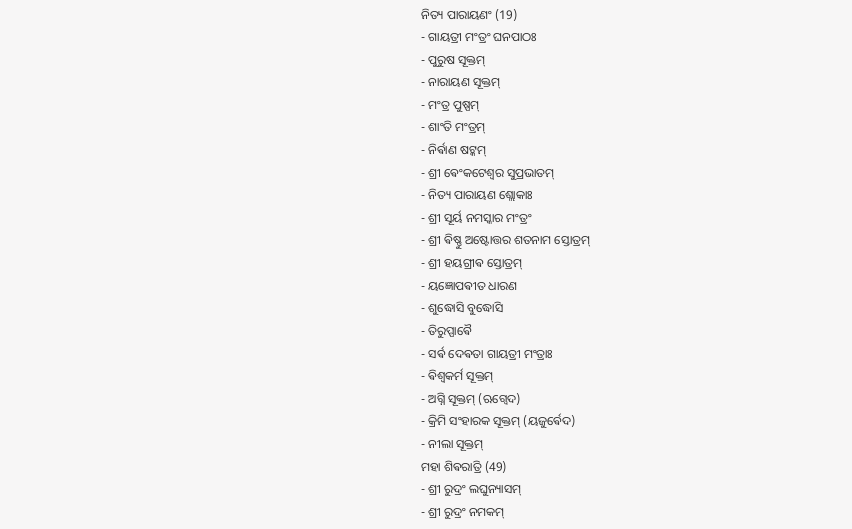ନିତ୍ୟ ପାରାୟଣଂ (19)
- ଗାୟତ୍ରୀ ମଂତ୍ରଂ ଘନପାଠଃ
- ପୁରୁଷ ସୂକ୍ତମ୍
- ନାରାୟଣ ସୂକ୍ତମ୍
- ମଂତ୍ର ପୁଷ୍ପମ୍
- ଶାଂତି ମଂତ୍ରମ୍
- ନିର୍ଵାଣ ଷଟ୍କମ୍
- ଶ୍ରୀ ଵେଂକଟେଶ୍ଵର ସୁପ୍ରଭାତମ୍
- ନିତ୍ୟ ପାରାୟଣ ଶ୍ଲୋକାଃ
- ଶ୍ରୀ ସୂର୍ୟ ନମସ୍କାର ମଂତ୍ରଂ
- ଶ୍ରୀ ଵିଷ୍ଣୁ ଅଷ୍ଟୋତ୍ତର ଶତନାମ ସ୍ତୋତ୍ରମ୍
- ଶ୍ରୀ ହୟଗ୍ରୀଵ ସ୍ତୋତ୍ରମ୍
- ୟଜ୍ଞୋପଵୀତ ଧାରଣ
- ଶୁଦ୍ଧୋସି ବୁଦ୍ଧୋସି
- ତିରୁପ୍ପାଵୈ
- ସର୍ଵ ଦେଵତା ଗାୟତ୍ରୀ ମଂତ୍ରାଃ
- ଵିଶ୍ଵକର୍ମ ସୂକ୍ତମ୍
- ଅଗ୍ନି ସୂକ୍ତମ୍ (ଋଗ୍ଵେଦ)
- କ୍ରିମି ସଂହାରକ ସୂକ୍ତମ୍ (ୟଜୁର୍ଵେଦ)
- ନୀଲା ସୂକ୍ତମ୍
ମହା ଶିଵରାତ୍ରି (49)
- ଶ୍ରୀ ରୁଦ୍ରଂ ଲଘୁନ୍ୟାସମ୍
- ଶ୍ରୀ ରୁଦ୍ରଂ ନମକମ୍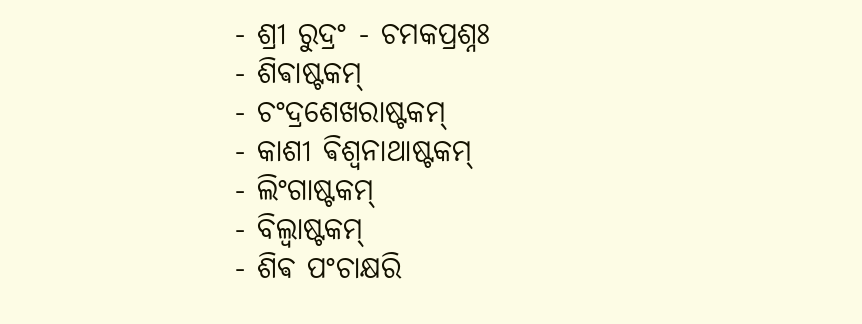- ଶ୍ରୀ ରୁଦ୍ରଂ - ଚମକପ୍ରଶ୍ନଃ
- ଶିଵାଷ୍ଟକମ୍
- ଚଂଦ୍ରଶେଖରାଷ୍ଟକମ୍
- କାଶୀ ଵିଶ୍ଵନାଥାଷ୍ଟକମ୍
- ଲିଂଗାଷ୍ଟକମ୍
- ବିଲ୍ଵାଷ୍ଟକମ୍
- ଶିଵ ପଂଚାକ୍ଷରି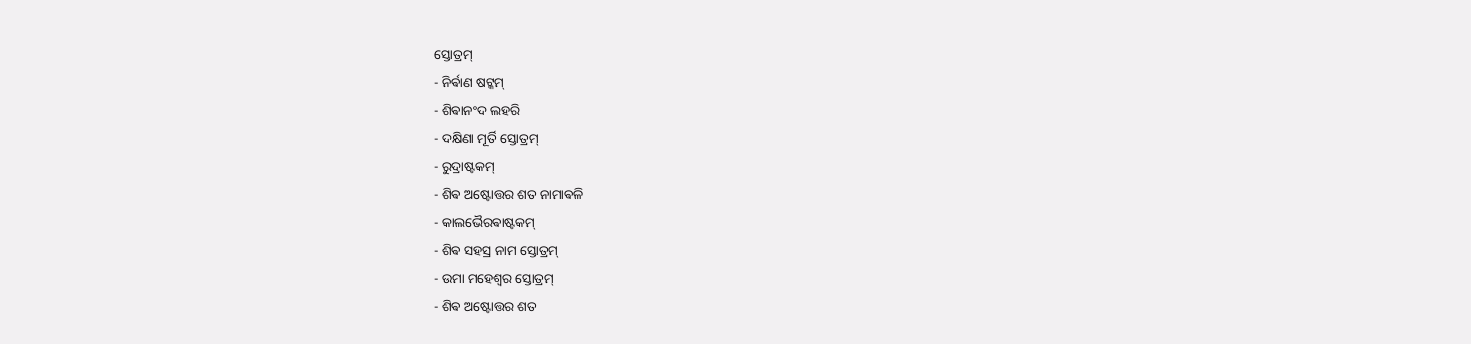ସ୍ତୋତ୍ରମ୍
- ନିର୍ଵାଣ ଷଟ୍କମ୍
- ଶିଵାନଂଦ ଲହରି
- ଦକ୍ଷିଣା ମୂର୍ତି ସ୍ତୋତ୍ରମ୍
- ରୁଦ୍ରାଷ୍ଟକମ୍
- ଶିଵ ଅଷ୍ଟୋତ୍ତର ଶତ ନାମାଵଳି
- କାଲଭୈରଵାଷ୍ଟକମ୍
- ଶିଵ ସହସ୍ର ନାମ ସ୍ତୋତ୍ରମ୍
- ଉମା ମହେଶ୍ଵର ସ୍ତୋତ୍ରମ୍
- ଶିଵ ଅଷ୍ଟୋତ୍ତର ଶତ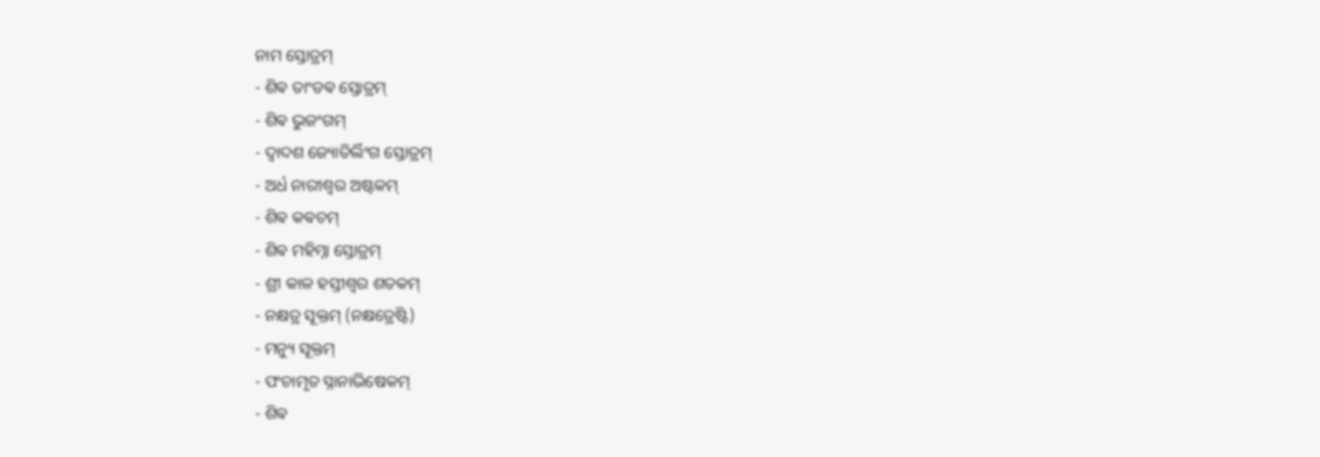ନାମ ସ୍ତୋତ୍ରମ୍
- ଶିଵ ତାଂଡଵ ସ୍ତୋତ୍ରମ୍
- ଶିଵ ଭୁଜଂଗମ୍
- ଦ୍ଵାଦଶ ଜ୍ୟୋତିର୍ଲିଂଗ ସ୍ତୋତ୍ରମ୍
- ଅର୍ଧ ନାରୀଶ୍ଵର ଅଷ୍ଟକମ୍
- ଶିଵ କଵଚମ୍
- ଶିଵ ମହିମ୍ନା ସ୍ତୋତ୍ରମ୍
- ଶ୍ରୀ କାଳ ହସ୍ତୀଶ୍ଵର ଶତକମ୍
- ନକ୍ଷତ୍ର ସୂକ୍ତମ୍ (ନକ୍ଷତ୍ରେଷ୍ଟି)
- ମନ୍ୟୁ ସୂକ୍ତମ୍
- ପଂଚାମୃତ ସ୍ନାନାଭିଷେକମ୍
- ଶିଵ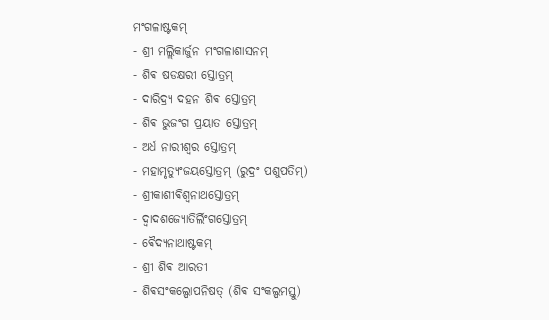ମଂଗଳାଷ୍ଟକମ୍
- ଶ୍ରୀ ମଲ୍ଲିକାର୍ଜୁନ ମଂଗଳାଶାସନମ୍
- ଶିଵ ଷଡକ୍ଷରୀ ସ୍ତୋତ୍ରମ୍
- ଦାରିଦ୍ର୍ୟ ଦହନ ଶିଵ ସ୍ତୋତ୍ରମ୍
- ଶିଵ ଭୁଜଂଗ ପ୍ରୟାତ ସ୍ତୋତ୍ରମ୍
- ଅର୍ଧ ନାରୀଶ୍ଵର ସ୍ତୋତ୍ରମ୍
- ମହାମୃତ୍ୟୁଂଜୟସ୍ତୋତ୍ରମ୍ (ରୁଦ୍ରଂ ପଶୁପତିମ୍)
- ଶ୍ରୀକାଶୀଵିଶ୍ଵନାଥସ୍ତୋତ୍ରମ୍
- ଦ୍ଵାଦଶଜ୍ୟୋତିର୍ଲିଂଗସ୍ତୋତ୍ରମ୍
- ଵୈଦ୍ୟନାଥାଷ୍ଟକମ୍
- ଶ୍ରୀ ଶିଵ ଆରତୀ
- ଶିଵସଂକଲ୍ପୋପନିଷତ୍ (ଶିଵ ସଂକଲ୍ପମସ୍ତୁ)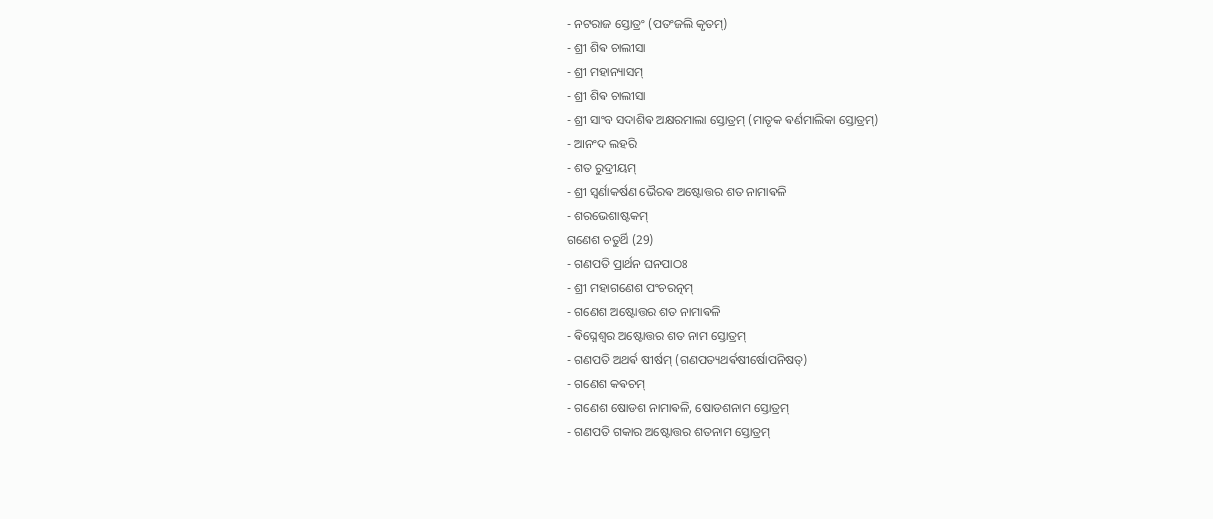- ନଟରାଜ ସ୍ତୋତ୍ରଂ (ପତଂଜଲି କୃତମ୍)
- ଶ୍ରୀ ଶିଵ ଚାଲୀସା
- ଶ୍ରୀ ମହାନ୍ୟାସମ୍
- ଶ୍ରୀ ଶିଵ ଚାଲୀସା
- ଶ୍ରୀ ସାଂବ ସଦାଶିଵ ଅକ୍ଷରମାଲା ସ୍ତୋତ୍ରମ୍ (ମାତୃକ ଵର୍ଣମାଲିକା ସ୍ତୋତ୍ରମ୍)
- ଆନଂଦ ଲହରି
- ଶତ ରୁଦ୍ରୀୟମ୍
- ଶ୍ରୀ ସ୍ଵର୍ଣାକର୍ଷଣ ଭୈରଵ ଅଷ୍ଟୋତ୍ତର ଶତ ନାମାଵଳି
- ଶରଭେଶାଷ୍ଟକମ୍
ଗଣେଶ ଚତୁର୍ଥି (29)
- ଗଣପତି ପ୍ରାର୍ଥନ ଘନପାଠଃ
- ଶ୍ରୀ ମହାଗଣେଶ ପଂଚରତ୍ନମ୍
- ଗଣେଶ ଅଷ୍ଟୋତ୍ତର ଶତ ନାମାଵଳି
- ଵିଘ୍ନେଶ୍ଵର ଅଷ୍ଟୋତ୍ତର ଶତ ନାମ ସ୍ତୋତ୍ରମ୍
- ଗଣପତି ଅଥର୍ଵ ଷୀର୍ଷମ୍ (ଗଣପତ୍ୟଥର୍ଵଷୀର୍ଷୋପନିଷତ୍)
- ଗଣେଶ କଵଚମ୍
- ଗଣେଶ ଷୋଡଶ ନାମାଵଳି, ଷୋଡଶନାମ ସ୍ତୋତ୍ରମ୍
- ଗଣପତି ଗକାର ଅଷ୍ଟୋତ୍ତର ଶତନାମ ସ୍ତୋତ୍ରମ୍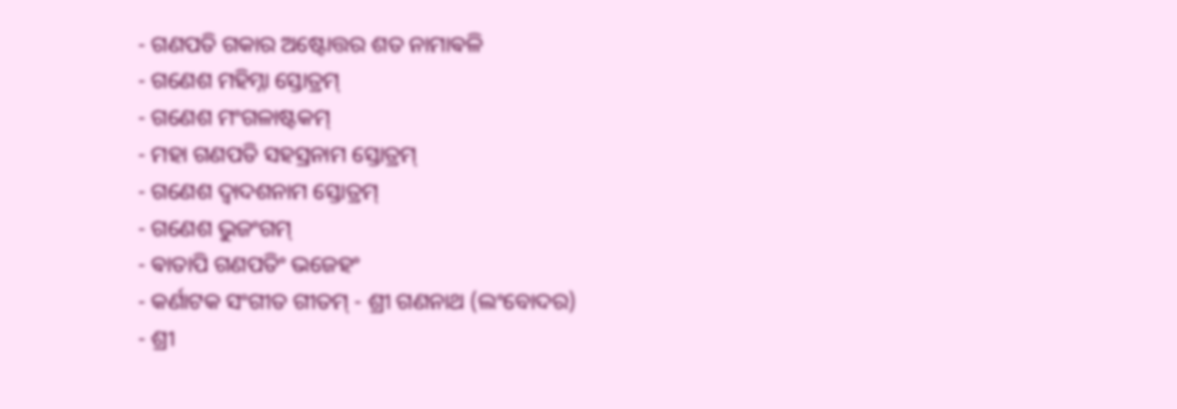- ଗଣପତି ଗକାର ଅଷ୍ଟୋତ୍ତର ଶତ ନାମାଵଳି
- ଗଣେଶ ମହିମ୍ନା ସ୍ତୋତ୍ରମ୍
- ଗଣେଶ ମଂଗଳାଷ୍ଟକମ୍
- ମହା ଗଣପତି ସହସ୍ରନାମ ସ୍ତୋତ୍ରମ୍
- ଗଣେଶ ଦ୍ଵାଦଶନାମ ସ୍ତୋତ୍ରମ୍
- ଗଣେଶ ଭୁଜଂଗମ୍
- ଵାତାପି ଗଣପତିଂ ଭଜେହଂ
- କର୍ଣାଟକ ସଂଗୀତ ଗୀତମ୍ - ଶ୍ରୀ ଗଣନାଥ (ଲଂବୋଦର)
- ଶ୍ରୀ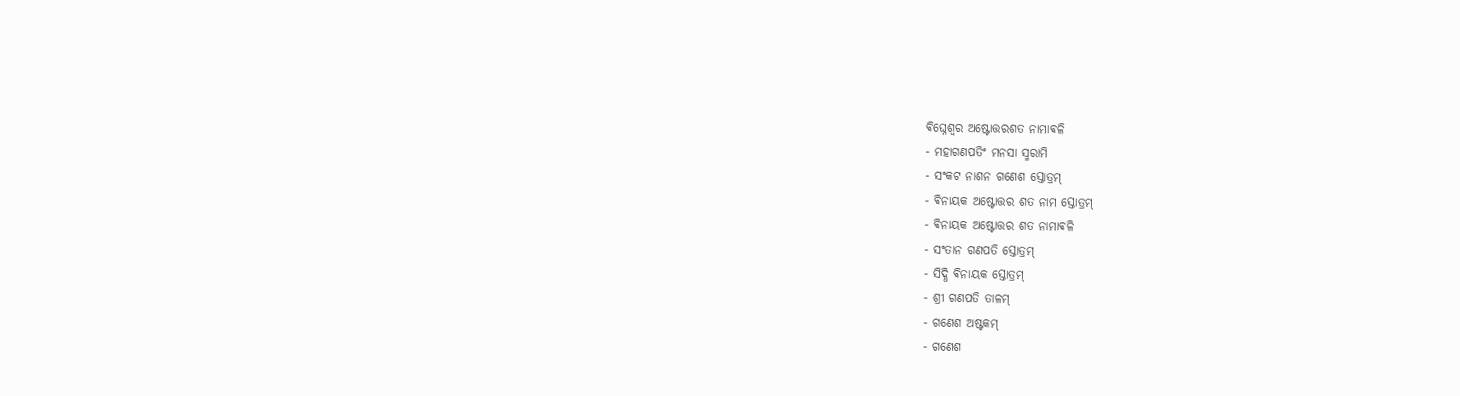ଵିଘ୍ନେଶ୍ଵର ଅଷ୍ଟୋତ୍ତରଶତ ନାମାଵଳି
- ମହାଗଣପତିଂ ମନସା ସ୍ମରାମି
- ସଂକଟ ନାଶନ ଗଣେଶ ସ୍ତୋତ୍ରମ୍
- ଵିନାୟକ ଅଷ୍ଟୋତ୍ତର ଶତ ନାମ ସ୍ତୋତ୍ରମ୍
- ଵିନାୟକ ଅଷ୍ଟୋତ୍ତର ଶତ ନାମାଵଳି
- ସଂତାନ ଗଣପତି ସ୍ତୋତ୍ରମ୍
- ସିଦ୍ଧି ଵିନାୟକ ସ୍ତୋତ୍ରମ୍
- ଶ୍ରୀ ଗଣପତି ତାଳମ୍
- ଗଣେଶ ଅଷ୍ଟକମ୍
- ଗଣେଶ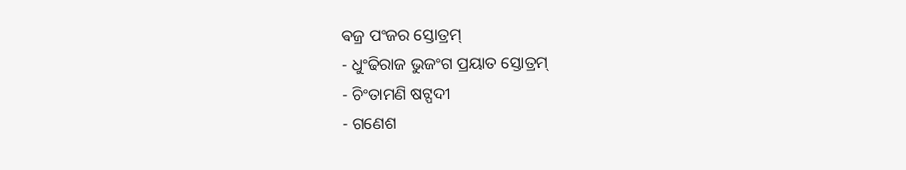ଵଜ୍ର ପଂଜର ସ୍ତୋତ୍ରମ୍
- ଧୁଂଢିରାଜ ଭୁଜଂଗ ପ୍ରୟାତ ସ୍ତୋତ୍ରମ୍
- ଚିଂତାମଣି ଷଟ୍ପଦୀ
- ଗଣେଶ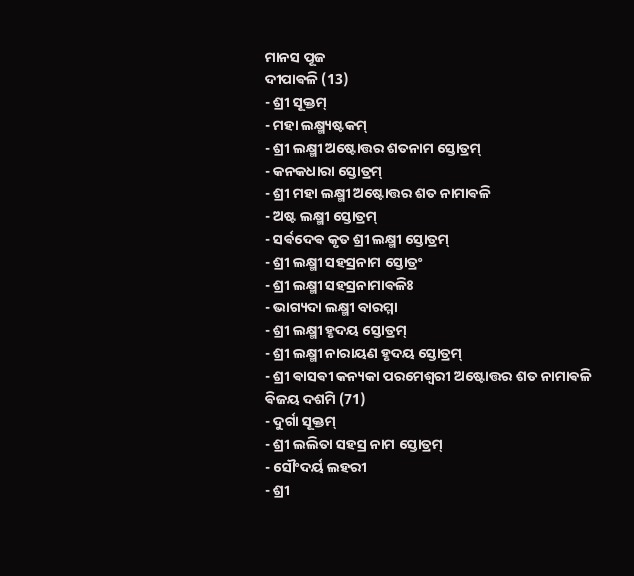ମାନସ ପୂଜ
ଦୀପାଵଳି (13)
- ଶ୍ରୀ ସୂକ୍ତମ୍
- ମହା ଲକ୍ଷ୍ମ୍ୟଷ୍ଟକମ୍
- ଶ୍ରୀ ଲକ୍ଷ୍ମୀ ଅଷ୍ଟୋତ୍ତର ଶତନାମ ସ୍ତୋତ୍ରମ୍
- କନକଧାରା ସ୍ତୋତ୍ରମ୍
- ଶ୍ରୀ ମହା ଲକ୍ଷ୍ମୀ ଅଷ୍ଟୋତ୍ତର ଶତ ନାମାଵଳି
- ଅଷ୍ଟ ଲକ୍ଷ୍ମୀ ସ୍ତୋତ୍ରମ୍
- ସର୍ଵଦେଵ କୃତ ଶ୍ରୀ ଲକ୍ଷ୍ମୀ ସ୍ତୋତ୍ରମ୍
- ଶ୍ରୀ ଲକ୍ଷ୍ମୀ ସହସ୍ରନାମ ସ୍ତୋତ୍ରଂ
- ଶ୍ରୀ ଲକ୍ଷ୍ମୀ ସହସ୍ରନାମାଵଳିଃ
- ଭାଗ୍ୟଦା ଲକ୍ଷ୍ମୀ ବାରମ୍ମା
- ଶ୍ରୀ ଲକ୍ଷ୍ମୀ ହୃଦୟ ସ୍ତୋତ୍ରମ୍
- ଶ୍ରୀ ଲକ୍ଷ୍ମୀ ନାରାୟଣ ହୃଦୟ ସ୍ତୋତ୍ରମ୍
- ଶ୍ରୀ ଵାସଵୀ କନ୍ୟକା ପରମେଶ୍ଵରୀ ଅଷ୍ଟୋତ୍ତର ଶତ ନାମାଵଳି
ଵିଜୟ ଦଶମି (71)
- ଦୁର୍ଗା ସୂକ୍ତମ୍
- ଶ୍ରୀ ଲଲିତା ସହସ୍ର ନାମ ସ୍ତୋତ୍ରମ୍
- ସୌଂଦର୍ୟ ଲହରୀ
- ଶ୍ରୀ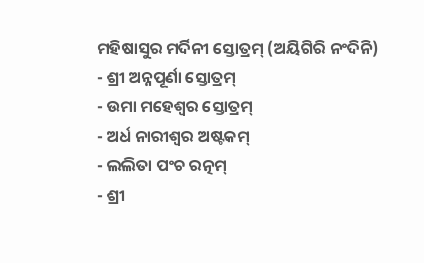ମହିଷାସୁର ମର୍ଦିନୀ ସ୍ତୋତ୍ରମ୍ (ଅୟିଗିରି ନଂଦିନି)
- ଶ୍ରୀ ଅନ୍ନପୂର୍ଣା ସ୍ତୋତ୍ରମ୍
- ଉମା ମହେଶ୍ଵର ସ୍ତୋତ୍ରମ୍
- ଅର୍ଧ ନାରୀଶ୍ଵର ଅଷ୍ଟକମ୍
- ଲଲିତା ପଂଚ ରତ୍ନମ୍
- ଶ୍ରୀ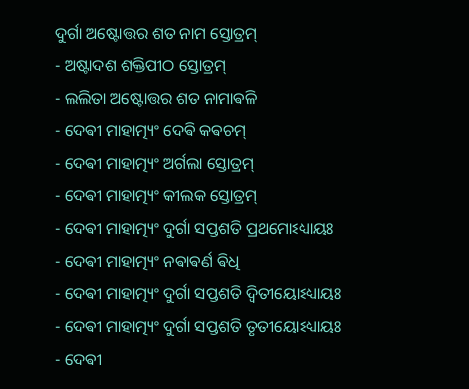ଦୁର୍ଗା ଅଷ୍ଟୋତ୍ତର ଶତ ନାମ ସ୍ତୋତ୍ରମ୍
- ଅଷ୍ଟାଦଶ ଶକ୍ତିପୀଠ ସ୍ତୋତ୍ରମ୍
- ଲଲିତା ଅଷ୍ଟୋତ୍ତର ଶତ ନାମାଵଳି
- ଦେଵୀ ମାହାତ୍ମ୍ୟଂ ଦେଵି କଵଚମ୍
- ଦେଵୀ ମାହାତ୍ମ୍ୟଂ ଅର୍ଗଲା ସ୍ତୋତ୍ରମ୍
- ଦେଵୀ ମାହାତ୍ମ୍ୟଂ କୀଲକ ସ୍ତୋତ୍ରମ୍
- ଦେଵୀ ମାହାତ୍ମ୍ୟଂ ଦୁର୍ଗା ସପ୍ତଶତି ପ୍ରଥମୋଽଧ୍ୟାୟଃ
- ଦେଵୀ ମାହାତ୍ମ୍ୟଂ ନଵାଵର୍ଣ ଵିଧି
- ଦେଵୀ ମାହାତ୍ମ୍ୟଂ ଦୁର୍ଗା ସପ୍ତଶତି ଦ୍ଵିତୀୟୋଽଧ୍ୟାୟଃ
- ଦେଵୀ ମାହାତ୍ମ୍ୟଂ ଦୁର୍ଗା ସପ୍ତଶତି ତୃତୀୟୋଽଧ୍ୟାୟଃ
- ଦେଵୀ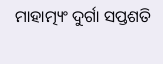ମାହାତ୍ମ୍ୟଂ ଦୁର୍ଗା ସପ୍ତଶତି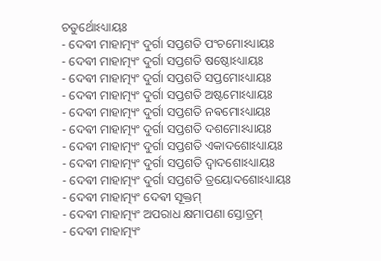ଚତୁର୍ଥୋଽଧ୍ୟାୟଃ
- ଦେଵୀ ମାହାତ୍ମ୍ୟଂ ଦୁର୍ଗା ସପ୍ତଶତି ପଂଚମୋଽଧ୍ୟାୟଃ
- ଦେଵୀ ମାହାତ୍ମ୍ୟଂ ଦୁର୍ଗା ସପ୍ତଶତି ଷଷ୍ଠୋଽଧ୍ୟାୟଃ
- ଦେଵୀ ମାହାତ୍ମ୍ୟଂ ଦୁର୍ଗା ସପ୍ତଶତି ସପ୍ତମୋଽଧ୍ୟାୟଃ
- ଦେଵୀ ମାହାତ୍ମ୍ୟଂ ଦୁର୍ଗା ସପ୍ତଶତି ଅଷ୍ଟମୋଽଧ୍ୟାୟଃ
- ଦେଵୀ ମାହାତ୍ମ୍ୟଂ ଦୁର୍ଗା ସପ୍ତଶତି ନଵମୋଽଧ୍ୟାୟଃ
- ଦେଵୀ ମାହାତ୍ମ୍ୟଂ ଦୁର୍ଗା ସପ୍ତଶତି ଦଶମୋଽଧ୍ୟାୟଃ
- ଦେଵୀ ମାହାତ୍ମ୍ୟଂ ଦୁର୍ଗା ସପ୍ତଶତି ଏକାଦଶୋଽଧ୍ୟାୟଃ
- ଦେଵୀ ମାହାତ୍ମ୍ୟଂ ଦୁର୍ଗା ସପ୍ତଶତି ଦ୍ଵାଦଶୋଽଧ୍ୟାୟଃ
- ଦେଵୀ ମାହାତ୍ମ୍ୟଂ ଦୁର୍ଗା ସପ୍ତଶତି ତ୍ରୟୋଦଶୋଽଧ୍ୟାୟଃ
- ଦେଵୀ ମାହାତ୍ମ୍ୟଂ ଦେଵୀ ସୂକ୍ତମ୍
- ଦେଵୀ ମାହାତ୍ମ୍ୟଂ ଅପରାଧ କ୍ଷମାପଣା ସ୍ତୋତ୍ରମ୍
- ଦେଵୀ ମାହାତ୍ମ୍ୟଂ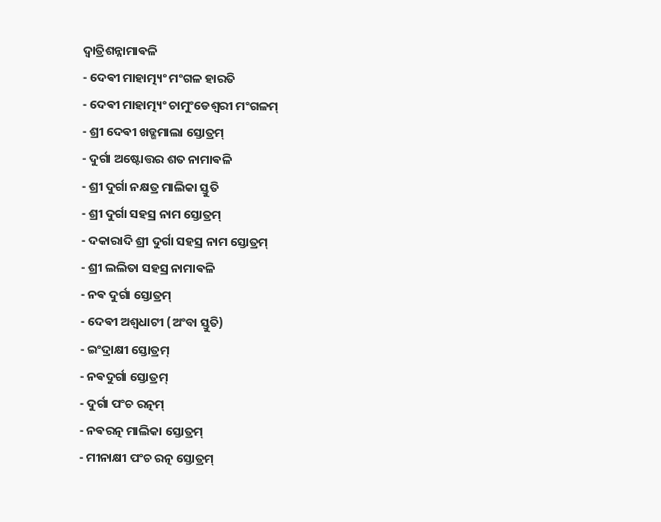ଦ୍ଵାତ୍ରିଶନ୍ନାମାଵଳି
- ଦେଵୀ ମାହାତ୍ମ୍ୟଂ ମଂଗଳ ହାରତି
- ଦେଵୀ ମାହାତ୍ମ୍ୟଂ ଚାମୁଂଡେଶ୍ଵରୀ ମଂଗଳମ୍
- ଶ୍ରୀ ଦେଵୀ ଖଡ୍ଗମାଲା ସ୍ତୋତ୍ରମ୍
- ଦୁର୍ଗା ଅଷ୍ଟୋତ୍ତର ଶତ ନାମାଵଳି
- ଶ୍ରୀ ଦୁର୍ଗା ନକ୍ଷତ୍ର ମାଲିକା ସ୍ତୁତି
- ଶ୍ରୀ ଦୁର୍ଗା ସହସ୍ର ନାମ ସ୍ତୋତ୍ରମ୍
- ଦକାରାଦି ଶ୍ରୀ ଦୁର୍ଗା ସହସ୍ର ନାମ ସ୍ତୋତ୍ରମ୍
- ଶ୍ରୀ ଲଲିତା ସହସ୍ର ନାମାଵଳି
- ନଵ ଦୁର୍ଗା ସ୍ତୋତ୍ରମ୍
- ଦେଵୀ ଅଶ୍ଵଧାଟୀ (ଅଂବା ସ୍ତୁତି)
- ଇଂଦ୍ରାକ୍ଷୀ ସ୍ତୋତ୍ରମ୍
- ନଵଦୁର୍ଗା ସ୍ତୋତ୍ରମ୍
- ଦୁର୍ଗା ପଂଚ ରତ୍ନମ୍
- ନଵରତ୍ନ ମାଲିକା ସ୍ତୋତ୍ରମ୍
- ମୀନାକ୍ଷୀ ପଂଚ ରତ୍ନ ସ୍ତୋତ୍ରମ୍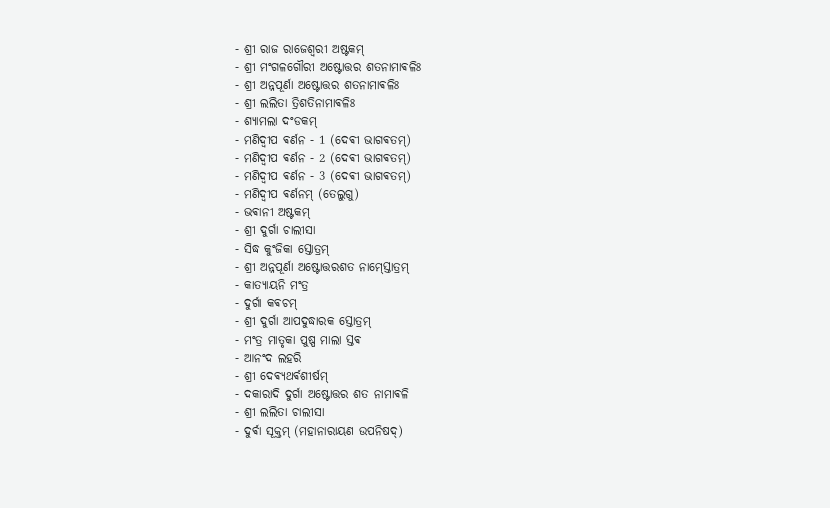- ଶ୍ରୀ ରାଜ ରାଜେଶ୍ଵରୀ ଅଷ୍ଟକମ୍
- ଶ୍ରୀ ମଂଗଳଗୌରୀ ଅଷ୍ଟୋତ୍ତର ଶତନାମାଵଳିଃ
- ଶ୍ରୀ ଅନ୍ନପୂର୍ଣା ଅଷ୍ଟୋତ୍ତର ଶତନାମାଵଳିଃ
- ଶ୍ରୀ ଲଲିତା ତ୍ରିଶତିନାମାଵଳିଃ
- ଶ୍ୟାମଲା ଦଂଡକମ୍
- ମଣିଦ୍ଵୀପ ଵର୍ଣନ - 1 (ଦେଵୀ ଭାଗଵତମ୍)
- ମଣିଦ୍ଵୀପ ଵର୍ଣନ - 2 (ଦେଵୀ ଭାଗଵତମ୍)
- ମଣିଦ୍ଵୀପ ଵର୍ଣନ - 3 (ଦେଵୀ ଭାଗଵତମ୍)
- ମଣିଦ୍ଵୀପ ଵର୍ଣନମ୍ (ତେଲୁଗୁ)
- ଭଵାନୀ ଅଷ୍ଟକମ୍
- ଶ୍ରୀ ଦୁର୍ଗା ଚାଲୀସା
- ସିଦ୍ଧ କୁଂଜିକା ସ୍ତୋତ୍ରମ୍
- ଶ୍ରୀ ଅନ୍ନପୂର୍ଣା ଅଷ୍ଟୋତ୍ତରଶତ ନାମ୍ସ୍ତୋତ୍ରମ୍
- କାତ୍ୟାୟନି ମଂତ୍ର
- ଦୁର୍ଗା କଵଚମ୍
- ଶ୍ରୀ ଦୁର୍ଗା ଆପଦୁଦ୍ଧାରକ ସ୍ତୋତ୍ରମ୍
- ମଂତ୍ର ମାତୃକା ପୁଷ୍ପ ମାଲା ସ୍ତଵ
- ଆନଂଦ ଲହରି
- ଶ୍ରୀ ଦେଵ୍ୟଥର୍ଵଶୀର୍ଷମ୍
- ଦକାରାଦି ଦୁର୍ଗା ଅଷ୍ଟୋତ୍ତର ଶତ ନାମାଵଳି
- ଶ୍ରୀ ଲଲିତା ଚାଲୀସା
- ଦୁର୍ଵା ସୂକ୍ତମ୍ (ମହାନାରାୟଣ ଉପନିଷଦ୍)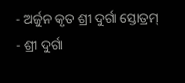- ଅର୍ଜୁନ କୃତ ଶ୍ରୀ ଦୁର୍ଗା ସ୍ତୋତ୍ରମ୍
- ଶ୍ରୀ ଦୁର୍ଗା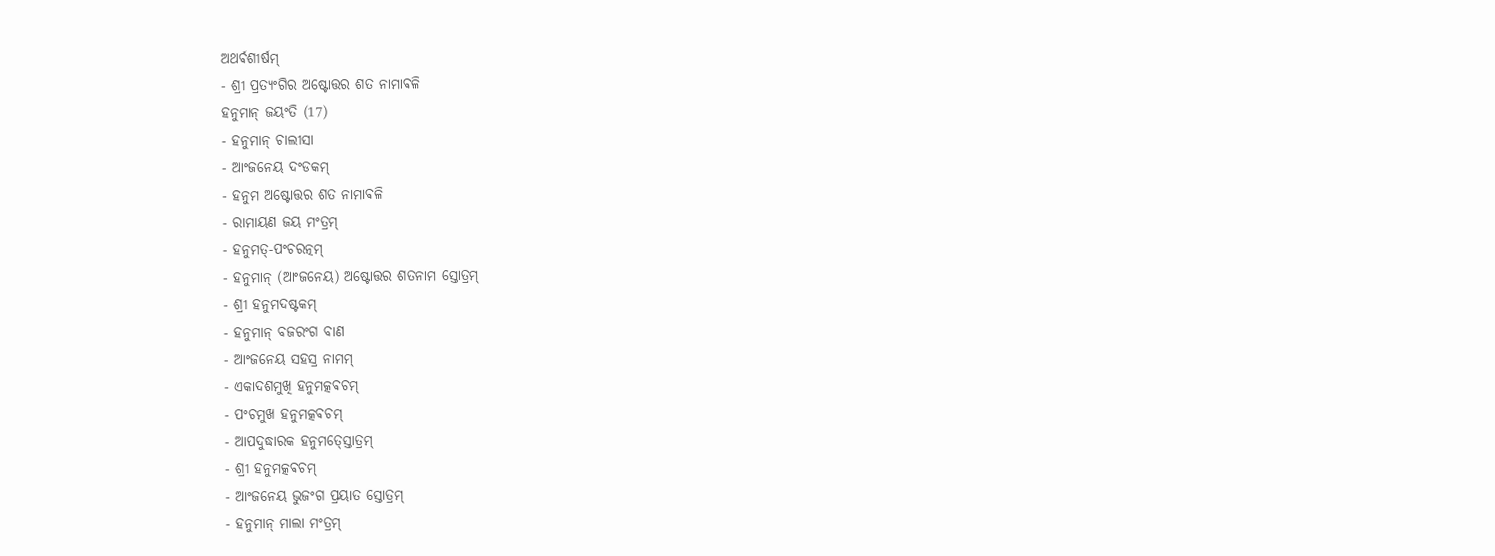ଅଥର୍ଵଶୀର୍ଷମ୍
- ଶ୍ରୀ ପ୍ରତ୍ୟଂଗିର ଅଷ୍ଟୋତ୍ତର ଶତ ନାମାଵଳି
ହନୁମାନ୍ ଜୟଂତି (17)
- ହନୁମାନ୍ ଚାଲୀସା
- ଆଂଜନେୟ ଦଂଡକମ୍
- ହନୁମ ଅଷ୍ଟୋତ୍ତର ଶତ ନାମାଵଳି
- ରାମାୟଣ ଜୟ ମଂତ୍ରମ୍
- ହନୁମତ୍-ପଂଚରତ୍ନମ୍
- ହନୁମାନ୍ (ଆଂଜନେୟ) ଅଷ୍ଟୋତ୍ତର ଶତନାମ ସ୍ତୋତ୍ରମ୍
- ଶ୍ରୀ ହନୁମଦଷ୍ଟକମ୍
- ହନୁମାନ୍ ବଜରଂଗ ବାଣ
- ଆଂଜନେୟ ସହସ୍ର ନାମମ୍
- ଏକାଦଶମୁଖି ହନୁମତ୍କଵଚମ୍
- ପଂଚମୁଖ ହନୁମତ୍କଵଚମ୍
- ଆପଦୁଦ୍ଧାରକ ହନୁମତ୍ସ୍ତୋତ୍ରମ୍
- ଶ୍ରୀ ହନୁମତ୍କଵଚମ୍
- ଆଂଜନେୟ ଭୁଜଂଗ ପ୍ରୟାତ ସ୍ତୋତ୍ରମ୍
- ହନୁମାନ୍ ମାଲା ମଂତ୍ରମ୍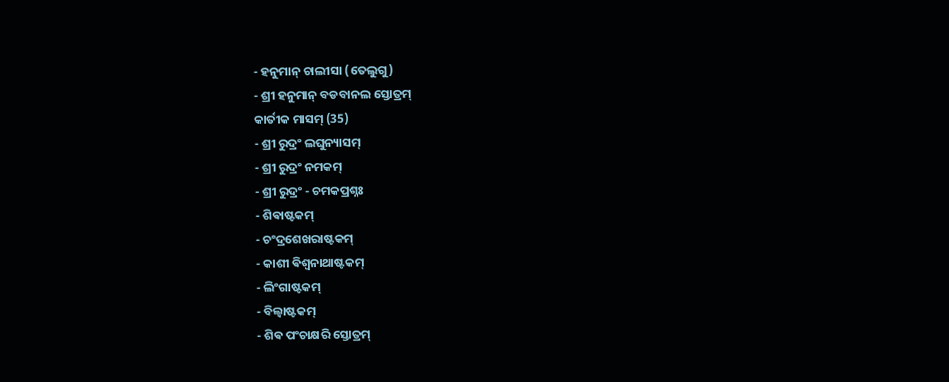- ହନୁମାନ୍ ଚାଲୀସା (ତେଲୁଗୁ)
- ଶ୍ରୀ ହନୁମାନ୍ ବଡବାନଲ ସ୍ତୋତ୍ରମ୍
କାର୍ତୀକ ମାସମ୍ (35)
- ଶ୍ରୀ ରୁଦ୍ରଂ ଲଘୁନ୍ୟାସମ୍
- ଶ୍ରୀ ରୁଦ୍ରଂ ନମକମ୍
- ଶ୍ରୀ ରୁଦ୍ରଂ - ଚମକପ୍ରଶ୍ନଃ
- ଶିଵାଷ୍ଟକମ୍
- ଚଂଦ୍ରଶେଖରାଷ୍ଟକମ୍
- କାଶୀ ଵିଶ୍ଵନାଥାଷ୍ଟକମ୍
- ଲିଂଗାଷ୍ଟକମ୍
- ବିଲ୍ଵାଷ୍ଟକମ୍
- ଶିଵ ପଂଚାକ୍ଷରି ସ୍ତୋତ୍ରମ୍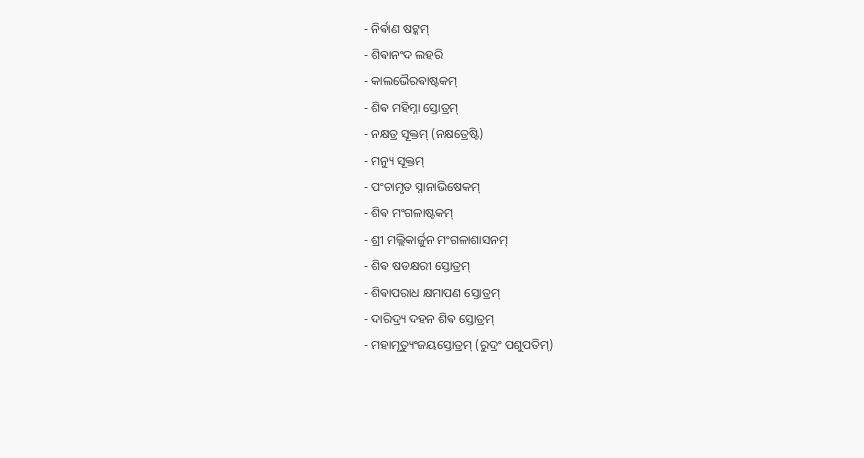- ନିର୍ଵାଣ ଷଟ୍କମ୍
- ଶିଵାନଂଦ ଲହରି
- କାଲଭୈରଵାଷ୍ଟକମ୍
- ଶିଵ ମହିମ୍ନା ସ୍ତୋତ୍ରମ୍
- ନକ୍ଷତ୍ର ସୂକ୍ତମ୍ (ନକ୍ଷତ୍ରେଷ୍ଟି)
- ମନ୍ୟୁ ସୂକ୍ତମ୍
- ପଂଚାମୃତ ସ୍ନାନାଭିଷେକମ୍
- ଶିଵ ମଂଗଳାଷ୍ଟକମ୍
- ଶ୍ରୀ ମଲ୍ଲିକାର୍ଜୁନ ମଂଗଳାଶାସନମ୍
- ଶିଵ ଷଡକ୍ଷରୀ ସ୍ତୋତ୍ରମ୍
- ଶିଵାପରାଧ କ୍ଷମାପଣ ସ୍ତୋତ୍ରମ୍
- ଦାରିଦ୍ର୍ୟ ଦହନ ଶିଵ ସ୍ତୋତ୍ରମ୍
- ମହାମୃତ୍ୟୁଂଜୟସ୍ତୋତ୍ରମ୍ (ରୁଦ୍ରଂ ପଶୁପତିମ୍)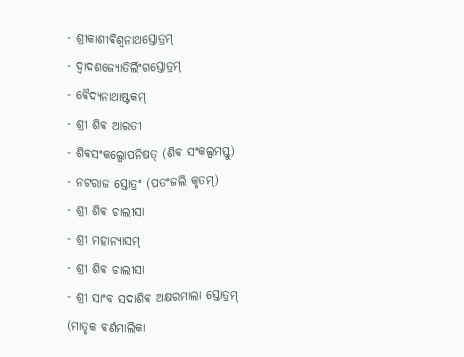- ଶ୍ରୀକାଶୀଵିଶ୍ଵନାଥସ୍ତୋତ୍ରମ୍
- ଦ୍ଵାଦଶଜ୍ୟୋତିର୍ଲିଂଗସ୍ତୋତ୍ରମ୍
- ଵୈଦ୍ୟନାଥାଷ୍ଟକମ୍
- ଶ୍ରୀ ଶିଵ ଆରତୀ
- ଶିଵସଂକଲ୍ପୋପନିଷତ୍ (ଶିଵ ସଂକଲ୍ପମସ୍ତୁ)
- ନଟରାଜ ସ୍ତୋତ୍ରଂ (ପତଂଜଲି କୃତମ୍)
- ଶ୍ରୀ ଶିଵ ଚାଲୀସା
- ଶ୍ରୀ ମହାନ୍ୟାସମ୍
- ଶ୍ରୀ ଶିଵ ଚାଲୀସା
- ଶ୍ରୀ ସାଂବ ସଦାଶିଵ ଅକ୍ଷରମାଲା ସ୍ତୋତ୍ରମ୍ (ମାତୃକ ଵର୍ଣମାଲିକା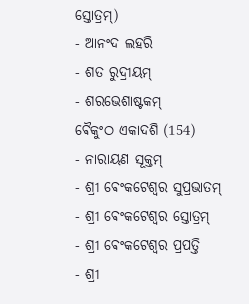ସ୍ତୋତ୍ରମ୍)
- ଆନଂଦ ଲହରି
- ଶତ ରୁଦ୍ରୀୟମ୍
- ଶରଭେଶାଷ୍ଟକମ୍
ଵୈକୁଂଠ ଏକାଦଶି (154)
- ନାରାୟଣ ସୂକ୍ତମ୍
- ଶ୍ରୀ ଵେଂକଟେଶ୍ଵର ସୁପ୍ରଭାତମ୍
- ଶ୍ରୀ ଵେଂକଟେଶ୍ଵର ସ୍ତୋତ୍ରମ୍
- ଶ୍ରୀ ଵେଂକଟେଶ୍ଵର ପ୍ରପତ୍ତି
- ଶ୍ରୀ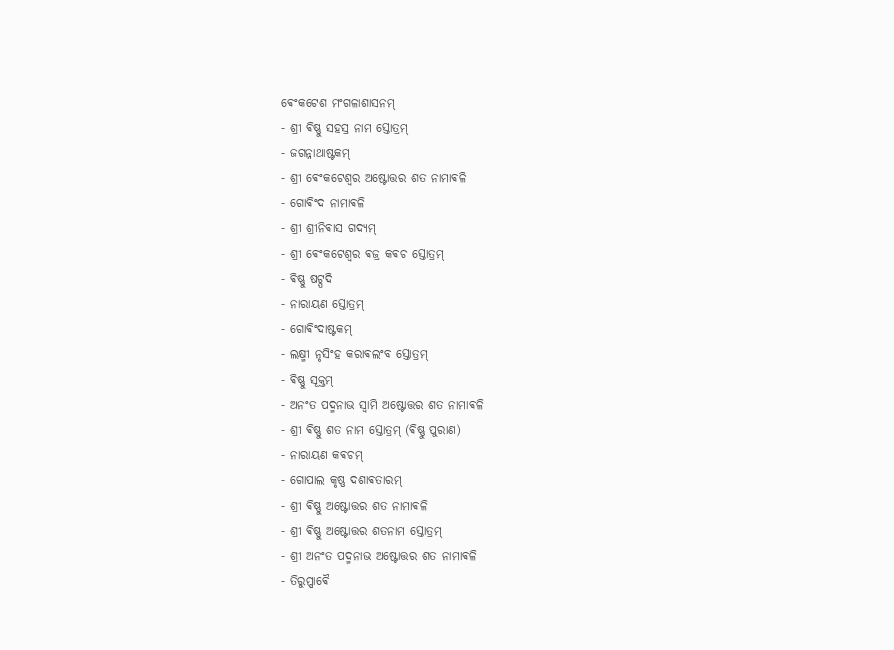ଵେଂକଟେଶ ମଂଗଳାଶାସନମ୍
- ଶ୍ରୀ ଵିଷ୍ଣୁ ସହସ୍ର ନାମ ସ୍ତୋତ୍ରମ୍
- ଜଗନ୍ନାଥାଷ୍ଟକମ୍
- ଶ୍ରୀ ଵେଂକଟେଶ୍ଵର ଅଷ୍ଟୋତ୍ତର ଶତ ନାମାଵଳି
- ଗୋଵିଂଦ ନାମାଵଳି
- ଶ୍ରୀ ଶ୍ରୀନିଵାସ ଗଦ୍ୟମ୍
- ଶ୍ରୀ ଵେଂକଟେଶ୍ଵର ଵଜ୍ର କଵଚ ସ୍ତୋତ୍ରମ୍
- ଵିଷ୍ଣୁ ଷଟ୍ପଦି
- ନାରାୟଣ ସ୍ତୋତ୍ରମ୍
- ଗୋଵିଂଦାଷ୍ଟକମ୍
- ଲକ୍ଷ୍ମୀ ନୃସିଂହ କରାଵଲଂବ ସ୍ତୋତ୍ରମ୍
- ଵିଷ୍ଣୁ ସୂକ୍ତମ୍
- ଅନଂତ ପଦ୍ମନାଭ ସ୍ଵାମି ଅଷ୍ଟୋତ୍ତର ଶତ ନାମାଵଳି
- ଶ୍ରୀ ଵିଷ୍ଣୁ ଶତ ନାମ ସ୍ତୋତ୍ରମ୍ (ଵିଷ୍ଣୁ ପୁରାଣ)
- ନାରାୟଣ କଵଚମ୍
- ଗୋପାଲ କୃଷ୍ଣ ଦଶାଵତାରମ୍
- ଶ୍ରୀ ଵିଷ୍ଣୁ ଅଷ୍ଟୋତ୍ତର ଶତ ନାମାଵଳି
- ଶ୍ରୀ ଵିଷ୍ଣୁ ଅଷ୍ଟୋତ୍ତର ଶତନାମ ସ୍ତୋତ୍ରମ୍
- ଶ୍ରୀ ଅନଂତ ପଦ୍ମନାଭ ଅଷ୍ଟୋତ୍ତର ଶତ ନାମାଵଳି
- ତିରୁପ୍ପାଵୈ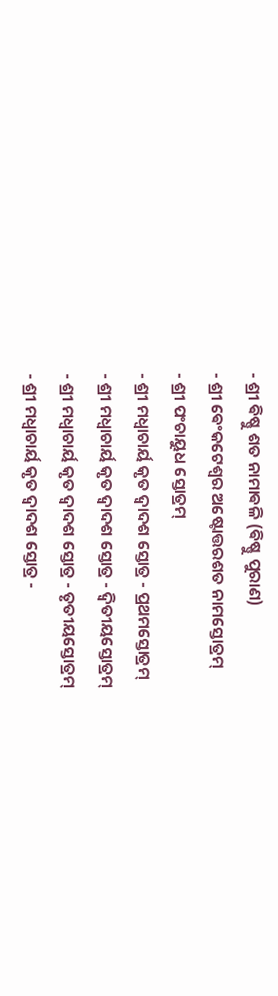- ଶ୍ରୀ ଵିଷ୍ଣୁ ଶତ ନାମାଵଳି (ଵିଷ୍ଣୁ ପୁରାଣ)
- ଶ୍ରୀ ଵେଂକଟେଶ୍ଵର ଅଷ୍ଟୋତ୍ତରଶତ ନାମସ୍ତୋତ୍ରମ୍
- ଶ୍ରୀ ପଂଚାୟୁଧ ସ୍ତୋତ୍ରମ୍
- ଶ୍ରୀ ମଧ୍ଵାଚାର୍ୟ କୃତ ଦ୍ଵାଦଶ ସ୍ତୋତ୍ର - ପ୍ରଥମସ୍ତୋତ୍ରମ୍
- ଶ୍ରୀ ମଧ୍ଵାଚାର୍ୟ କୃତ ଦ୍ଵାଦଶ ସ୍ତୋତ୍ର - ଦ୍ଵିତୀୟସ୍ତୋତ୍ରମ୍
- ଶ୍ରୀ ମଧ୍ଵାଚାର୍ୟ କୃତ ଦ୍ଵାଦଶ ସ୍ତୋତ୍ର - ତୃତୀୟସ୍ତୋତ୍ରମ୍
- ଶ୍ରୀ ମଧ୍ଵାଚାର୍ୟ କୃତ ଦ୍ଵାଦଶ ସ୍ତୋତ୍ର -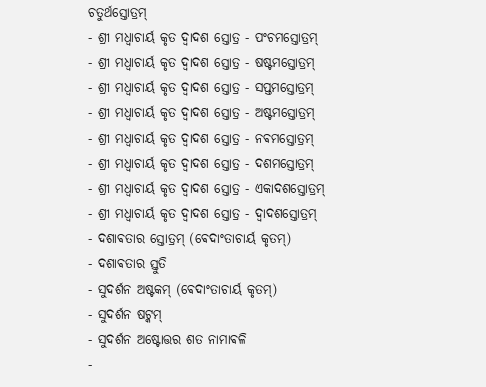ଚତୁର୍ଥସ୍ତୋତ୍ରମ୍
- ଶ୍ରୀ ମଧ୍ଵାଚାର୍ୟ କୃତ ଦ୍ଵାଦଶ ସ୍ତୋତ୍ର - ପଂଚମସ୍ତୋତ୍ରମ୍
- ଶ୍ରୀ ମଧ୍ଵାଚାର୍ୟ କୃତ ଦ୍ଵାଦଶ ସ୍ତୋତ୍ର - ଷଷ୍ଟମସ୍ତୋତ୍ରମ୍
- ଶ୍ରୀ ମଧ୍ଵାଚାର୍ୟ କୃତ ଦ୍ଵାଦଶ ସ୍ତୋତ୍ର - ସପ୍ତମସ୍ତୋତ୍ରମ୍
- ଶ୍ରୀ ମଧ୍ଵାଚାର୍ୟ କୃତ ଦ୍ଵାଦଶ ସ୍ତୋତ୍ର - ଅଷ୍ଟମସ୍ତୋତ୍ରମ୍
- ଶ୍ରୀ ମଧ୍ଵାଚାର୍ୟ କୃତ ଦ୍ଵାଦଶ ସ୍ତୋତ୍ର - ନଵମସ୍ତୋତ୍ରମ୍
- ଶ୍ରୀ ମଧ୍ଵାଚାର୍ୟ କୃତ ଦ୍ଵାଦଶ ସ୍ତୋତ୍ର - ଦଶମସ୍ତୋତ୍ରମ୍
- ଶ୍ରୀ ମଧ୍ଵାଚାର୍ୟ କୃତ ଦ୍ଵାଦଶ ସ୍ତୋତ୍ର - ଏକାଦଶସ୍ତୋତ୍ରମ୍
- ଶ୍ରୀ ମଧ୍ଵାଚାର୍ୟ କୃତ ଦ୍ଵାଦଶ ସ୍ତୋତ୍ର - ଦ୍ଵାଦଶସ୍ତୋତ୍ରମ୍
- ଦଶାଵତାର ସ୍ତୋତ୍ରମ୍ (ଵେଦାଂତାଚାର୍ୟ କୃତମ୍)
- ଦଶାଵତାର ସ୍ତୁତି
- ସୁଦର୍ଶନ ଅଷ୍ଟକମ୍ (ଵେଦାଂତାଚାର୍ୟ କୃତମ୍)
- ସୁଦର୍ଶନ ଷଟ୍କମ୍
- ସୁଦର୍ଶନ ଅଷ୍ଟୋତ୍ତର ଶତ ନାମାଵଳି
-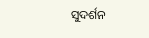ସୁଦର୍ଶନ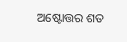ଅଷ୍ଟୋତ୍ତର ଶତ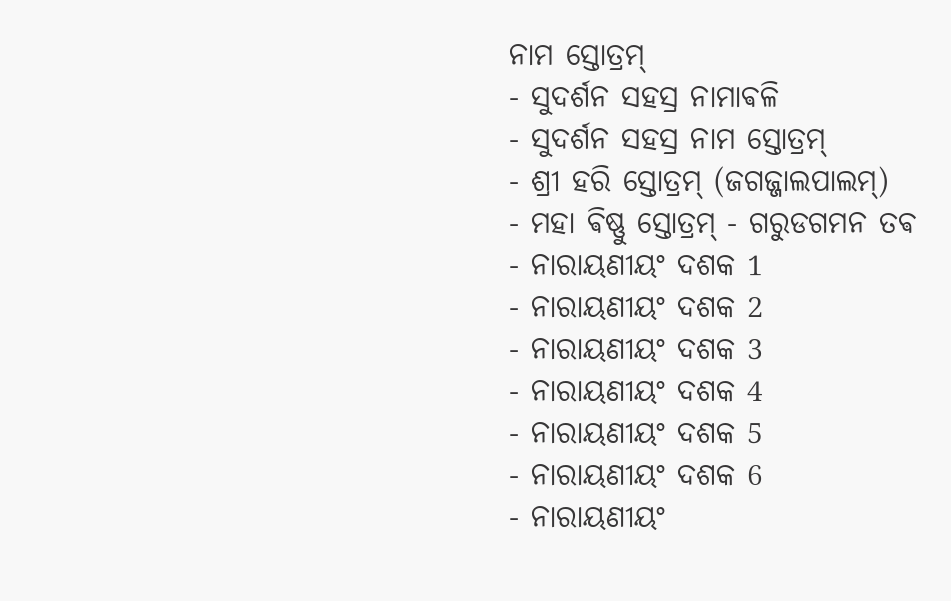ନାମ ସ୍ତୋତ୍ରମ୍
- ସୁଦର୍ଶନ ସହସ୍ର ନାମାଵଳି
- ସୁଦର୍ଶନ ସହସ୍ର ନାମ ସ୍ତୋତ୍ରମ୍
- ଶ୍ରୀ ହରି ସ୍ତୋତ୍ରମ୍ (ଜଗଜ୍ଜାଲପାଲମ୍)
- ମହା ଵିଷ୍ଣୁ ସ୍ତୋତ୍ରମ୍ - ଗରୁଡଗମନ ତଵ
- ନାରାୟଣୀୟଂ ଦଶକ 1
- ନାରାୟଣୀୟଂ ଦଶକ 2
- ନାରାୟଣୀୟଂ ଦଶକ 3
- ନାରାୟଣୀୟଂ ଦଶକ 4
- ନାରାୟଣୀୟଂ ଦଶକ 5
- ନାରାୟଣୀୟଂ ଦଶକ 6
- ନାରାୟଣୀୟଂ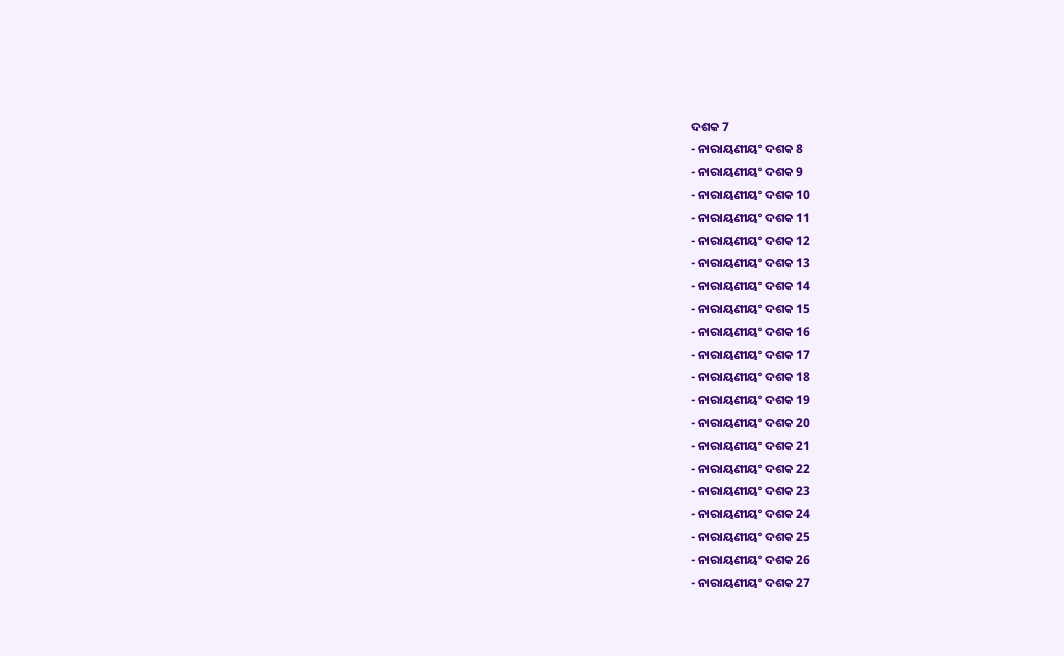ଦଶକ 7
- ନାରାୟଣୀୟଂ ଦଶକ 8
- ନାରାୟଣୀୟଂ ଦଶକ 9
- ନାରାୟଣୀୟଂ ଦଶକ 10
- ନାରାୟଣୀୟଂ ଦଶକ 11
- ନାରାୟଣୀୟଂ ଦଶକ 12
- ନାରାୟଣୀୟଂ ଦଶକ 13
- ନାରାୟଣୀୟଂ ଦଶକ 14
- ନାରାୟଣୀୟଂ ଦଶକ 15
- ନାରାୟଣୀୟଂ ଦଶକ 16
- ନାରାୟଣୀୟଂ ଦଶକ 17
- ନାରାୟଣୀୟଂ ଦଶକ 18
- ନାରାୟଣୀୟଂ ଦଶକ 19
- ନାରାୟଣୀୟଂ ଦଶକ 20
- ନାରାୟଣୀୟଂ ଦଶକ 21
- ନାରାୟଣୀୟଂ ଦଶକ 22
- ନାରାୟଣୀୟଂ ଦଶକ 23
- ନାରାୟଣୀୟଂ ଦଶକ 24
- ନାରାୟଣୀୟଂ ଦଶକ 25
- ନାରାୟଣୀୟଂ ଦଶକ 26
- ନାରାୟଣୀୟଂ ଦଶକ 27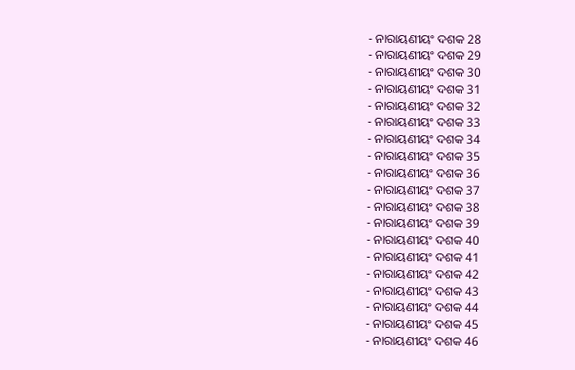- ନାରାୟଣୀୟଂ ଦଶକ 28
- ନାରାୟଣୀୟଂ ଦଶକ 29
- ନାରାୟଣୀୟଂ ଦଶକ 30
- ନାରାୟଣୀୟଂ ଦଶକ 31
- ନାରାୟଣୀୟଂ ଦଶକ 32
- ନାରାୟଣୀୟଂ ଦଶକ 33
- ନାରାୟଣୀୟଂ ଦଶକ 34
- ନାରାୟଣୀୟଂ ଦଶକ 35
- ନାରାୟଣୀୟଂ ଦଶକ 36
- ନାରାୟଣୀୟଂ ଦଶକ 37
- ନାରାୟଣୀୟଂ ଦଶକ 38
- ନାରାୟଣୀୟଂ ଦଶକ 39
- ନାରାୟଣୀୟଂ ଦଶକ 40
- ନାରାୟଣୀୟଂ ଦଶକ 41
- ନାରାୟଣୀୟଂ ଦଶକ 42
- ନାରାୟଣୀୟଂ ଦଶକ 43
- ନାରାୟଣୀୟଂ ଦଶକ 44
- ନାରାୟଣୀୟଂ ଦଶକ 45
- ନାରାୟଣୀୟଂ ଦଶକ 46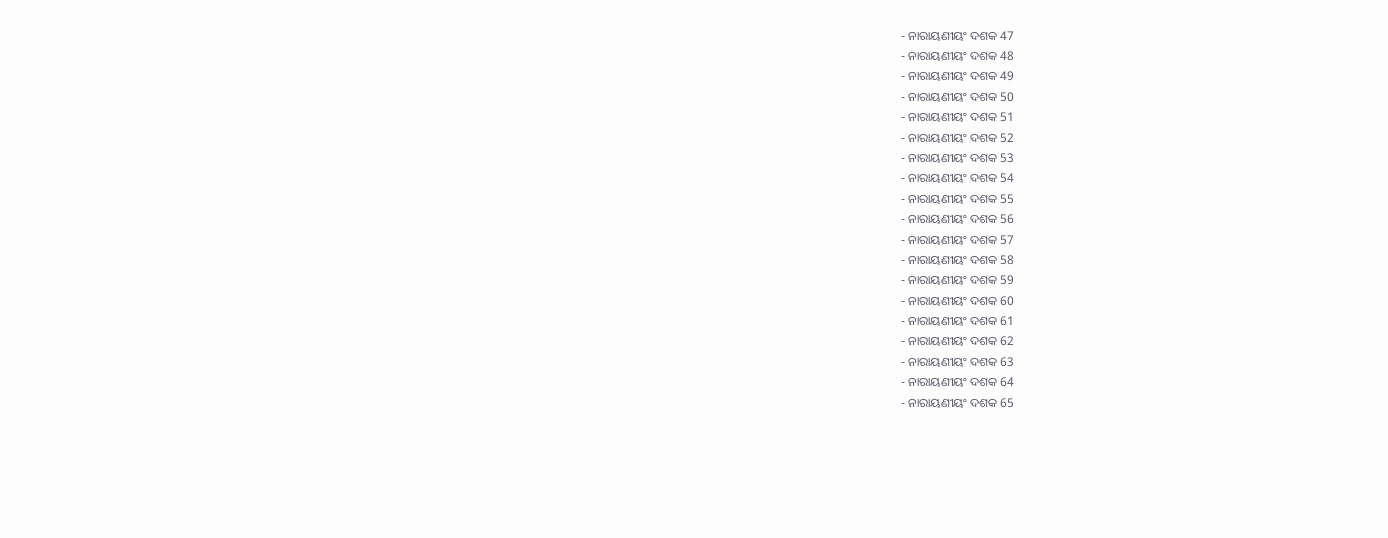- ନାରାୟଣୀୟଂ ଦଶକ 47
- ନାରାୟଣୀୟଂ ଦଶକ 48
- ନାରାୟଣୀୟଂ ଦଶକ 49
- ନାରାୟଣୀୟଂ ଦଶକ 50
- ନାରାୟଣୀୟଂ ଦଶକ 51
- ନାରାୟଣୀୟଂ ଦଶକ 52
- ନାରାୟଣୀୟଂ ଦଶକ 53
- ନାରାୟଣୀୟଂ ଦଶକ 54
- ନାରାୟଣୀୟଂ ଦଶକ 55
- ନାରାୟଣୀୟଂ ଦଶକ 56
- ନାରାୟଣୀୟଂ ଦଶକ 57
- ନାରାୟଣୀୟଂ ଦଶକ 58
- ନାରାୟଣୀୟଂ ଦଶକ 59
- ନାରାୟଣୀୟଂ ଦଶକ 60
- ନାରାୟଣୀୟଂ ଦଶକ 61
- ନାରାୟଣୀୟଂ ଦଶକ 62
- ନାରାୟଣୀୟଂ ଦଶକ 63
- ନାରାୟଣୀୟଂ ଦଶକ 64
- ନାରାୟଣୀୟଂ ଦଶକ 65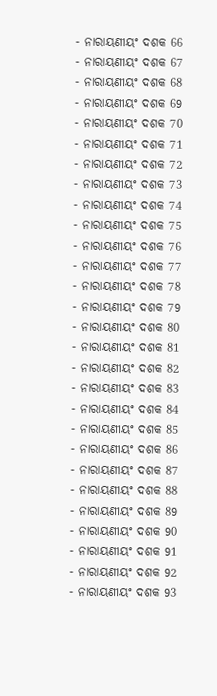- ନାରାୟଣୀୟଂ ଦଶକ 66
- ନାରାୟଣୀୟଂ ଦଶକ 67
- ନାରାୟଣୀୟଂ ଦଶକ 68
- ନାରାୟଣୀୟଂ ଦଶକ 69
- ନାରାୟଣୀୟଂ ଦଶକ 70
- ନାରାୟଣୀୟଂ ଦଶକ 71
- ନାରାୟଣୀୟଂ ଦଶକ 72
- ନାରାୟଣୀୟଂ ଦଶକ 73
- ନାରାୟଣୀୟଂ ଦଶକ 74
- ନାରାୟଣୀୟଂ ଦଶକ 75
- ନାରାୟଣୀୟଂ ଦଶକ 76
- ନାରାୟଣୀୟଂ ଦଶକ 77
- ନାରାୟଣୀୟଂ ଦଶକ 78
- ନାରାୟଣୀୟଂ ଦଶକ 79
- ନାରାୟଣୀୟଂ ଦଶକ 80
- ନାରାୟଣୀୟଂ ଦଶକ 81
- ନାରାୟଣୀୟଂ ଦଶକ 82
- ନାରାୟଣୀୟଂ ଦଶକ 83
- ନାରାୟଣୀୟଂ ଦଶକ 84
- ନାରାୟଣୀୟଂ ଦଶକ 85
- ନାରାୟଣୀୟଂ ଦଶକ 86
- ନାରାୟଣୀୟଂ ଦଶକ 87
- ନାରାୟଣୀୟଂ ଦଶକ 88
- ନାରାୟଣୀୟଂ ଦଶକ 89
- ନାରାୟଣୀୟଂ ଦଶକ 90
- ନାରାୟଣୀୟଂ ଦଶକ 91
- ନାରାୟଣୀୟଂ ଦଶକ 92
- ନାରାୟଣୀୟଂ ଦଶକ 93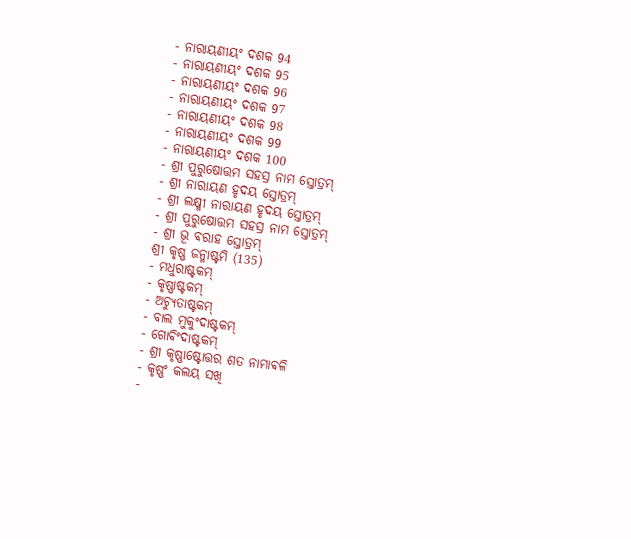- ନାରାୟଣୀୟଂ ଦଶକ 94
- ନାରାୟଣୀୟଂ ଦଶକ 95
- ନାରାୟଣୀୟଂ ଦଶକ 96
- ନାରାୟଣୀୟଂ ଦଶକ 97
- ନାରାୟଣୀୟଂ ଦଶକ 98
- ନାରାୟଣୀୟଂ ଦଶକ 99
- ନାରାୟଣୀୟଂ ଦଶକ 100
- ଶ୍ରୀ ପୁରୁଷୋତ୍ତମ ସହସ୍ର ନାମ ସ୍ତୋତ୍ରମ୍
- ଶ୍ରୀ ନାରାୟଣ ହୃଦୟ ସ୍ତୋତ୍ରମ୍
- ଶ୍ରୀ ଲକ୍ଷ୍ମୀ ନାରାୟଣ ହୃଦୟ ସ୍ତୋତ୍ରମ୍
- ଶ୍ରୀ ପୁରୁଷୋତ୍ତମ ସହସ୍ର ନାମ ସ୍ତୋତ୍ରମ୍
- ଶ୍ରୀ ଭୂ ଵରାହ ସ୍ତୋତ୍ରମ୍
ଶ୍ରୀ କୃଷ୍ଣ ଜନ୍ମାଷ୍ଟମି (135)
- ମଧୁରାଷ୍ଟକମ୍
- କୃଷ୍ଣାଷ୍ଟକମ୍
- ଅଚ୍ୟୁତାଷ୍ଟକମ୍
- ବାଲ ମୁକୁଂଦାଷ୍ଟକମ୍
- ଗୋଵିଂଦାଷ୍ଟକମ୍
- ଶ୍ରୀ କୃଷ୍ଣାଷ୍ଟୋତ୍ତର ଶତ ନାମାଵଳି
- କୃଷ୍ଣଂ କଲୟ ସଖି
-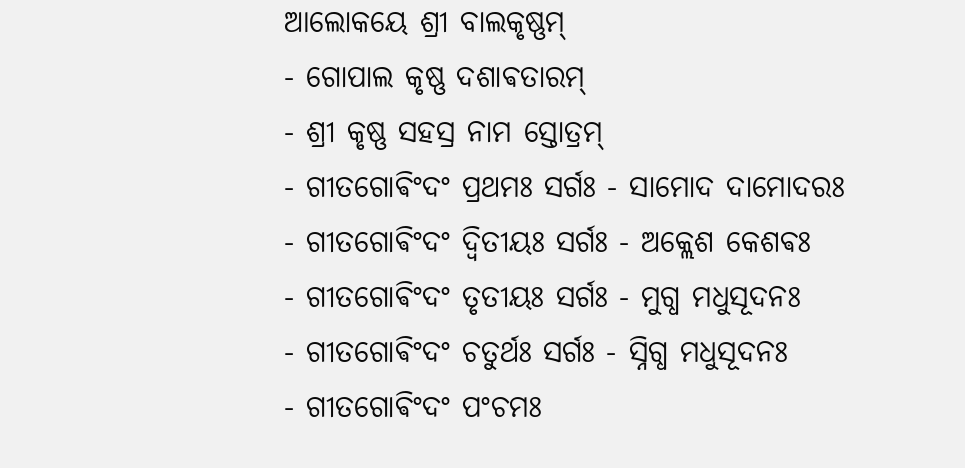ଆଲୋକୟେ ଶ୍ରୀ ବାଲକୃଷ୍ଣମ୍
- ଗୋପାଲ କୃଷ୍ଣ ଦଶାଵତାରମ୍
- ଶ୍ରୀ କୃଷ୍ଣ ସହସ୍ର ନାମ ସ୍ତୋତ୍ରମ୍
- ଗୀତଗୋଵିଂଦଂ ପ୍ରଥମଃ ସର୍ଗଃ - ସାମୋଦ ଦାମୋଦରଃ
- ଗୀତଗୋଵିଂଦଂ ଦ୍ଵିତୀୟଃ ସର୍ଗଃ - ଅକ୍ଲେଶ କେଶଵଃ
- ଗୀତଗୋଵିଂଦଂ ତୃତୀୟଃ ସର୍ଗଃ - ମୁଗ୍ଧ ମଧୁସୂଦନଃ
- ଗୀତଗୋଵିଂଦଂ ଚତୁର୍ଥଃ ସର୍ଗଃ - ସ୍ନିଗ୍ଧ ମଧୁସୂଦନଃ
- ଗୀତଗୋଵିଂଦଂ ପଂଚମଃ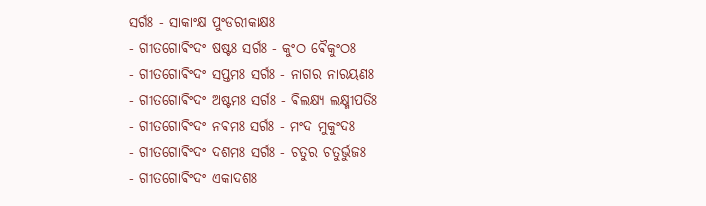ସର୍ଗଃ - ସାକାଂକ୍ଷ ପୁଂଡରୀକାକ୍ଷଃ
- ଗୀତଗୋଵିଂଦଂ ଷଷ୍ଟଃ ସର୍ଗଃ - କୁଂଠ ଵୈକୁଂଠଃ
- ଗୀତଗୋଵିଂଦଂ ସପ୍ତମଃ ସର୍ଗଃ - ନାଗର ନାରୟଣଃ
- ଗୀତଗୋଵିଂଦଂ ଅଷ୍ଟମଃ ସର୍ଗଃ - ଵିଲକ୍ଷ୍ୟ ଲକ୍ଷ୍ମୀପତିଃ
- ଗୀତଗୋଵିଂଦଂ ନଵମଃ ସର୍ଗଃ - ମଂଦ ମୁକୁଂଦଃ
- ଗୀତଗୋଵିଂଦଂ ଦଶମଃ ସର୍ଗଃ - ଚତୁର ଚତୁର୍ଭୁଜଃ
- ଗୀତଗୋଵିଂଦଂ ଏକାଦଶଃ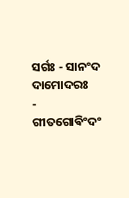ସର୍ଗଃ - ସାନଂଦ ଦାମୋଦରଃ
- ଗୀତଗୋଵିଂଦଂ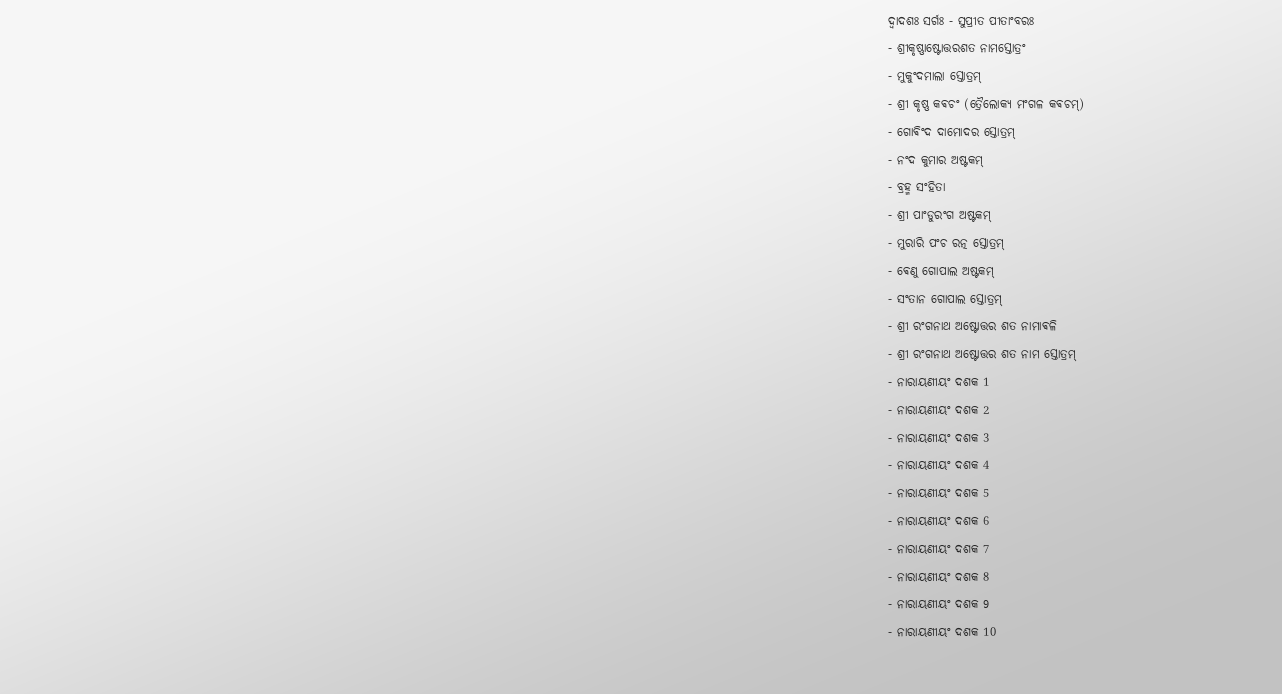ଦ୍ଵାଦଶଃ ସର୍ଗଃ - ସୁପ୍ରୀତ ପୀତାଂବରଃ
- ଶ୍ରୀକୃଷ୍ଣାଷ୍ଟୋତ୍ତରଶତ ନାମସ୍ତୋତ୍ରଂ
- ମୁକୁଂଦମାଲା ସ୍ତୋତ୍ରମ୍
- ଶ୍ରୀ କୃଷ୍ଣ କଵଚଂ (ତ୍ରୈଲୋକ୍ୟ ମଂଗଳ କଵଚମ୍)
- ଗୋଵିଂଦ ଦାମୋଦର ସ୍ତୋତ୍ରମ୍
- ନଂଦ କୁମାର ଅଷ୍ଟକମ୍
- ବ୍ରହ୍ମ ସଂହିତା
- ଶ୍ରୀ ପାଂଡୁରଂଗ ଅଷ୍ଟକମ୍
- ମୁରାରି ପଂଚ ରତ୍ନ ସ୍ତୋତ୍ରମ୍
- ଵେଣୁ ଗୋପାଲ ଅଷ୍ଟକମ୍
- ସଂତାନ ଗୋପାଲ ସ୍ତୋତ୍ରମ୍
- ଶ୍ରୀ ରଂଗନାଥ ଅଷ୍ଟୋତ୍ତର ଶତ ନାମାଵଳି
- ଶ୍ରୀ ରଂଗନାଥ ଅଷ୍ଟୋତ୍ତର ଶତ ନାମ ସ୍ତୋତ୍ରମ୍
- ନାରାୟଣୀୟଂ ଦଶକ 1
- ନାରାୟଣୀୟଂ ଦଶକ 2
- ନାରାୟଣୀୟଂ ଦଶକ 3
- ନାରାୟଣୀୟଂ ଦଶକ 4
- ନାରାୟଣୀୟଂ ଦଶକ 5
- ନାରାୟଣୀୟଂ ଦଶକ 6
- ନାରାୟଣୀୟଂ ଦଶକ 7
- ନାରାୟଣୀୟଂ ଦଶକ 8
- ନାରାୟଣୀୟଂ ଦଶକ 9
- ନାରାୟଣୀୟଂ ଦଶକ 10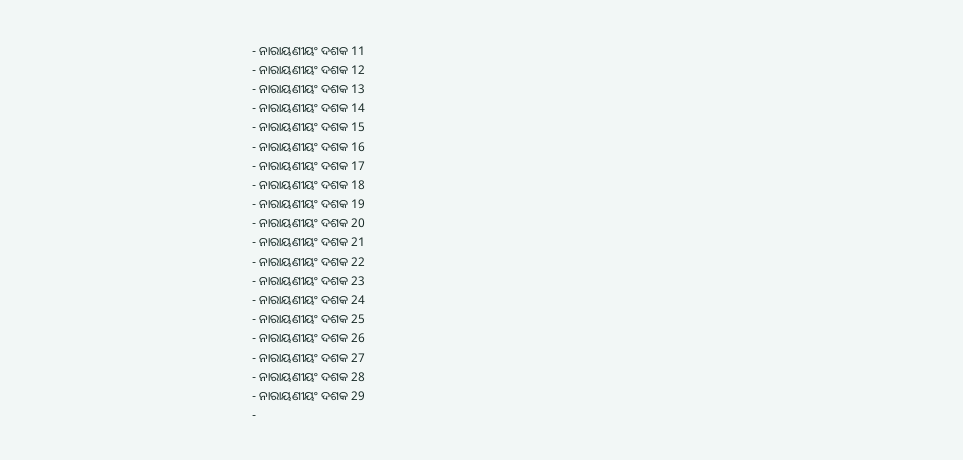- ନାରାୟଣୀୟଂ ଦଶକ 11
- ନାରାୟଣୀୟଂ ଦଶକ 12
- ନାରାୟଣୀୟଂ ଦଶକ 13
- ନାରାୟଣୀୟଂ ଦଶକ 14
- ନାରାୟଣୀୟଂ ଦଶକ 15
- ନାରାୟଣୀୟଂ ଦଶକ 16
- ନାରାୟଣୀୟଂ ଦଶକ 17
- ନାରାୟଣୀୟଂ ଦଶକ 18
- ନାରାୟଣୀୟଂ ଦଶକ 19
- ନାରାୟଣୀୟଂ ଦଶକ 20
- ନାରାୟଣୀୟଂ ଦଶକ 21
- ନାରାୟଣୀୟଂ ଦଶକ 22
- ନାରାୟଣୀୟଂ ଦଶକ 23
- ନାରାୟଣୀୟଂ ଦଶକ 24
- ନାରାୟଣୀୟଂ ଦଶକ 25
- ନାରାୟଣୀୟଂ ଦଶକ 26
- ନାରାୟଣୀୟଂ ଦଶକ 27
- ନାରାୟଣୀୟଂ ଦଶକ 28
- ନାରାୟଣୀୟଂ ଦଶକ 29
-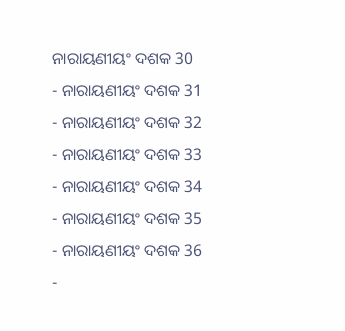ନାରାୟଣୀୟଂ ଦଶକ 30
- ନାରାୟଣୀୟଂ ଦଶକ 31
- ନାରାୟଣୀୟଂ ଦଶକ 32
- ନାରାୟଣୀୟଂ ଦଶକ 33
- ନାରାୟଣୀୟଂ ଦଶକ 34
- ନାରାୟଣୀୟଂ ଦଶକ 35
- ନାରାୟଣୀୟଂ ଦଶକ 36
-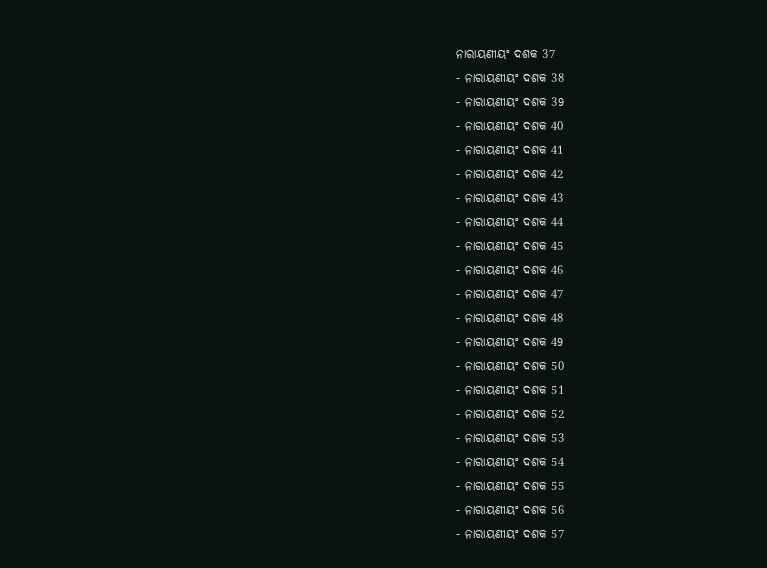ନାରାୟଣୀୟଂ ଦଶକ 37
- ନାରାୟଣୀୟଂ ଦଶକ 38
- ନାରାୟଣୀୟଂ ଦଶକ 39
- ନାରାୟଣୀୟଂ ଦଶକ 40
- ନାରାୟଣୀୟଂ ଦଶକ 41
- ନାରାୟଣୀୟଂ ଦଶକ 42
- ନାରାୟଣୀୟଂ ଦଶକ 43
- ନାରାୟଣୀୟଂ ଦଶକ 44
- ନାରାୟଣୀୟଂ ଦଶକ 45
- ନାରାୟଣୀୟଂ ଦଶକ 46
- ନାରାୟଣୀୟଂ ଦଶକ 47
- ନାରାୟଣୀୟଂ ଦଶକ 48
- ନାରାୟଣୀୟଂ ଦଶକ 49
- ନାରାୟଣୀୟଂ ଦଶକ 50
- ନାରାୟଣୀୟଂ ଦଶକ 51
- ନାରାୟଣୀୟଂ ଦଶକ 52
- ନାରାୟଣୀୟଂ ଦଶକ 53
- ନାରାୟଣୀୟଂ ଦଶକ 54
- ନାରାୟଣୀୟଂ ଦଶକ 55
- ନାରାୟଣୀୟଂ ଦଶକ 56
- ନାରାୟଣୀୟଂ ଦଶକ 57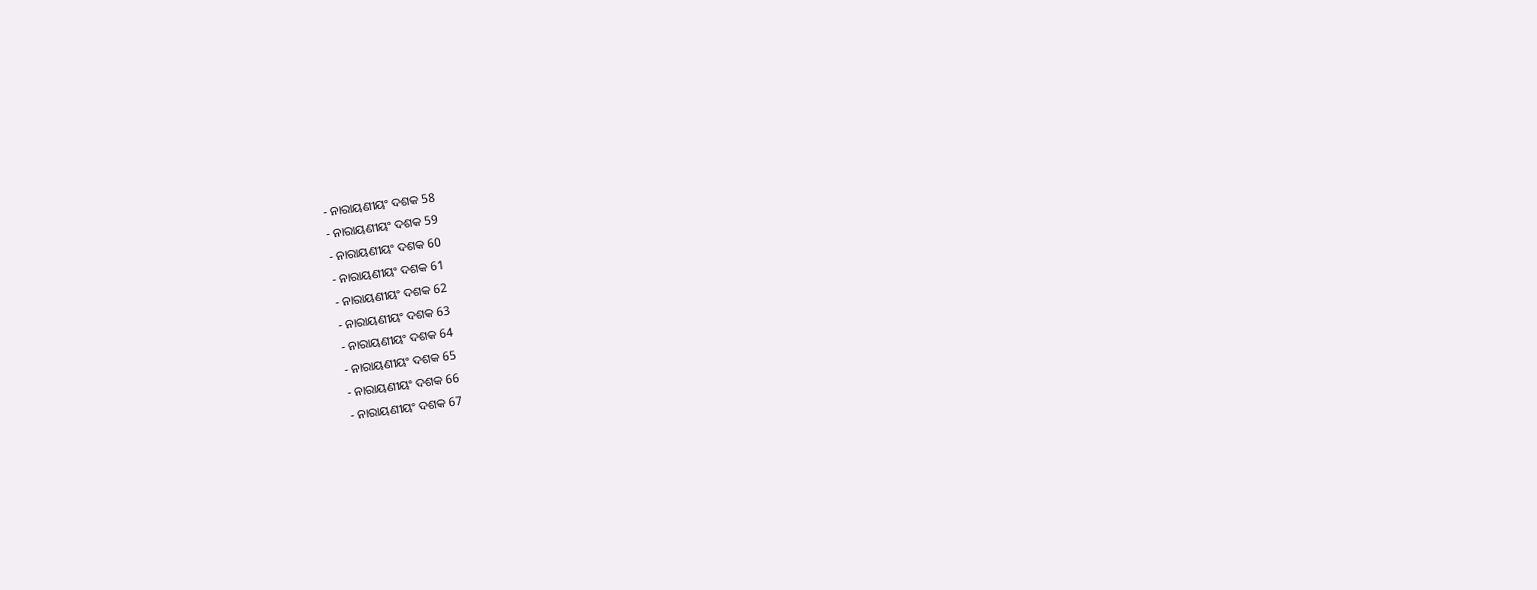- ନାରାୟଣୀୟଂ ଦଶକ 58
- ନାରାୟଣୀୟଂ ଦଶକ 59
- ନାରାୟଣୀୟଂ ଦଶକ 60
- ନାରାୟଣୀୟଂ ଦଶକ 61
- ନାରାୟଣୀୟଂ ଦଶକ 62
- ନାରାୟଣୀୟଂ ଦଶକ 63
- ନାରାୟଣୀୟଂ ଦଶକ 64
- ନାରାୟଣୀୟଂ ଦଶକ 65
- ନାରାୟଣୀୟଂ ଦଶକ 66
- ନାରାୟଣୀୟଂ ଦଶକ 67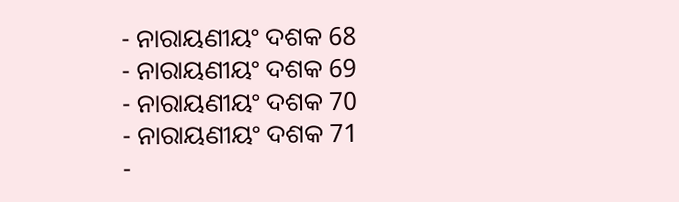- ନାରାୟଣୀୟଂ ଦଶକ 68
- ନାରାୟଣୀୟଂ ଦଶକ 69
- ନାରାୟଣୀୟଂ ଦଶକ 70
- ନାରାୟଣୀୟଂ ଦଶକ 71
-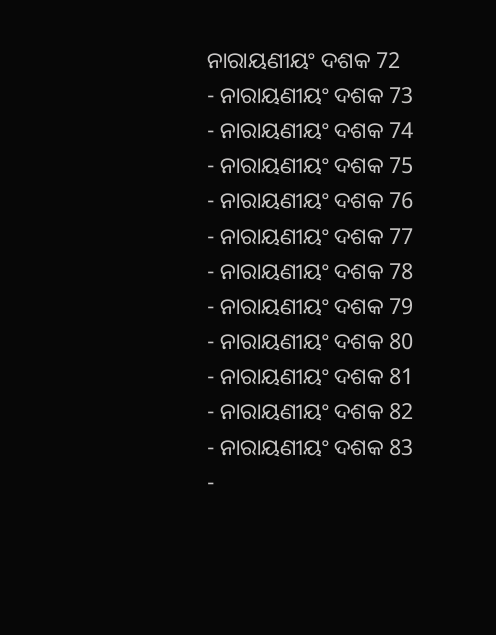ନାରାୟଣୀୟଂ ଦଶକ 72
- ନାରାୟଣୀୟଂ ଦଶକ 73
- ନାରାୟଣୀୟଂ ଦଶକ 74
- ନାରାୟଣୀୟଂ ଦଶକ 75
- ନାରାୟଣୀୟଂ ଦଶକ 76
- ନାରାୟଣୀୟଂ ଦଶକ 77
- ନାରାୟଣୀୟଂ ଦଶକ 78
- ନାରାୟଣୀୟଂ ଦଶକ 79
- ନାରାୟଣୀୟଂ ଦଶକ 80
- ନାରାୟଣୀୟଂ ଦଶକ 81
- ନାରାୟଣୀୟଂ ଦଶକ 82
- ନାରାୟଣୀୟଂ ଦଶକ 83
-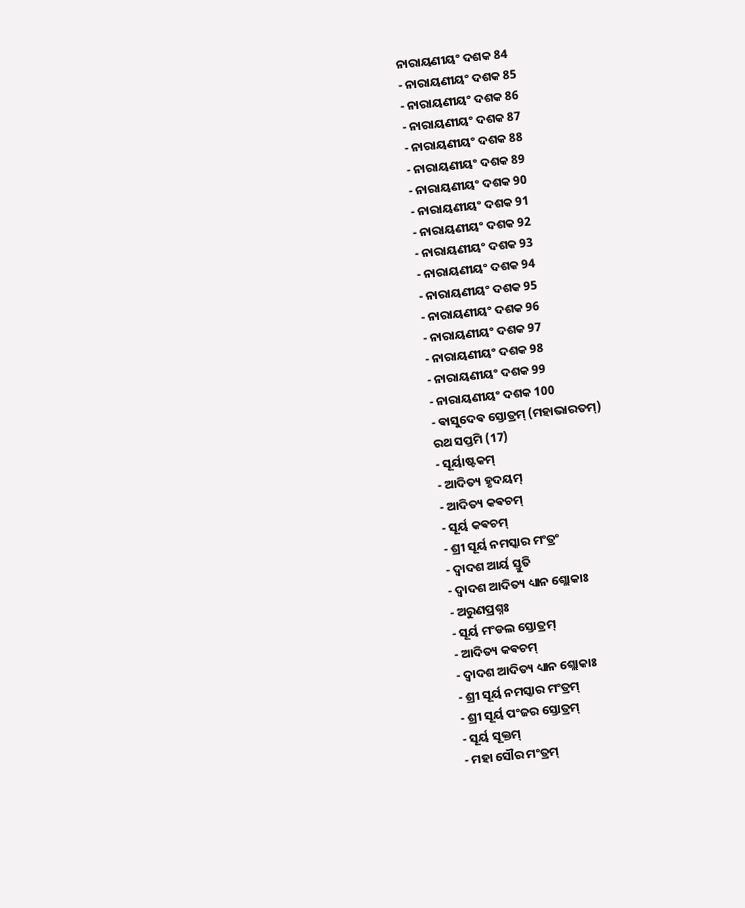ନାରାୟଣୀୟଂ ଦଶକ 84
- ନାରାୟଣୀୟଂ ଦଶକ 85
- ନାରାୟଣୀୟଂ ଦଶକ 86
- ନାରାୟଣୀୟଂ ଦଶକ 87
- ନାରାୟଣୀୟଂ ଦଶକ 88
- ନାରାୟଣୀୟଂ ଦଶକ 89
- ନାରାୟଣୀୟଂ ଦଶକ 90
- ନାରାୟଣୀୟଂ ଦଶକ 91
- ନାରାୟଣୀୟଂ ଦଶକ 92
- ନାରାୟଣୀୟଂ ଦଶକ 93
- ନାରାୟଣୀୟଂ ଦଶକ 94
- ନାରାୟଣୀୟଂ ଦଶକ 95
- ନାରାୟଣୀୟଂ ଦଶକ 96
- ନାରାୟଣୀୟଂ ଦଶକ 97
- ନାରାୟଣୀୟଂ ଦଶକ 98
- ନାରାୟଣୀୟଂ ଦଶକ 99
- ନାରାୟଣୀୟଂ ଦଶକ 100
- ଵାସୁଦେଵ ସ୍ତୋତ୍ରମ୍ (ମହାଭାରତମ୍)
ରଥ ସପ୍ତମି (17)
- ସୂର୍ୟାଷ୍ଟକମ୍
- ଆଦିତ୍ୟ ହୃଦୟମ୍
- ଆଦିତ୍ୟ କଵଚମ୍
- ସୂର୍ୟ କଵଚମ୍
- ଶ୍ରୀ ସୂର୍ୟ ନମସ୍କାର ମଂତ୍ରଂ
- ଦ୍ଵାଦଶ ଆର୍ୟ ସ୍ତୁତି
- ଦ୍ଵାଦଶ ଆଦିତ୍ୟ ଧ୍ୟାନ ଶ୍ଲୋକାଃ
- ଅରୁଣପ୍ରଶ୍ନଃ
- ସୂର୍ୟ ମଂଡଲ ସ୍ତୋତ୍ରମ୍
- ଆଦିତ୍ୟ କଵଚମ୍
- ଦ୍ଵାଦଶ ଆଦିତ୍ୟ ଧ୍ୟାନ ଶ୍ଲୋକାଃ
- ଶ୍ରୀ ସୂର୍ୟ ନମସ୍କାର ମଂତ୍ରମ୍
- ଶ୍ରୀ ସୂର୍ୟ ପଂଜର ସ୍ତୋତ୍ରମ୍
- ସୂର୍ୟ ସୂକ୍ତମ୍
- ମହା ସୌର ମଂତ୍ରମ୍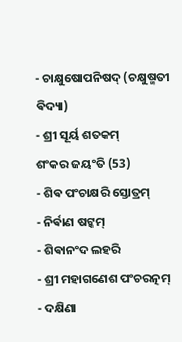- ଚାକ୍ଷୁଷୋପନିଷଦ୍ (ଚକ୍ଷୁଷ୍ମତୀ ଵିଦ୍ୟା)
- ଶ୍ରୀ ସୂର୍ୟ ଶତକମ୍
ଶଂକର ଜୟଂତି (53)
- ଶିଵ ପଂଚାକ୍ଷରି ସ୍ତୋତ୍ରମ୍
- ନିର୍ଵାଣ ଷଟ୍କମ୍
- ଶିଵାନଂଦ ଲହରି
- ଶ୍ରୀ ମହାଗଣେଶ ପଂଚରତ୍ନମ୍
- ଦକ୍ଷିଣା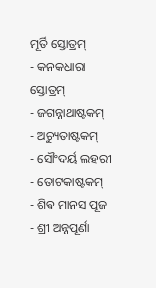ମୂର୍ତି ସ୍ତୋତ୍ରମ୍
- କନକଧାରା ସ୍ତୋତ୍ରମ୍
- ଜଗନ୍ନାଥାଷ୍ଟକମ୍
- ଅଚ୍ୟୁତାଷ୍ଟକମ୍
- ସୌଂଦର୍ୟ ଲହରୀ
- ତୋଟକାଷ୍ଟକମ୍
- ଶିଵ ମାନସ ପୂଜ
- ଶ୍ରୀ ଅନ୍ନପୂର୍ଣା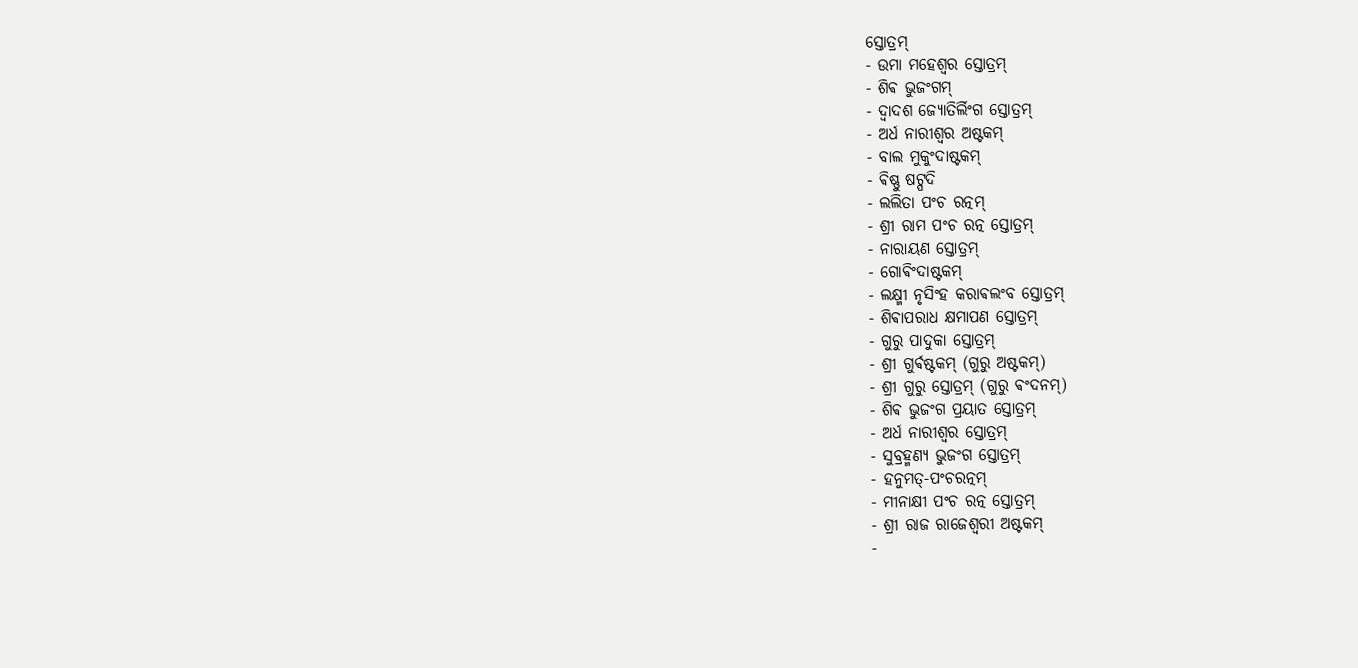ସ୍ତୋତ୍ରମ୍
- ଉମା ମହେଶ୍ଵର ସ୍ତୋତ୍ରମ୍
- ଶିଵ ଭୁଜଂଗମ୍
- ଦ୍ଵାଦଶ ଜ୍ୟୋତିର୍ଲିଂଗ ସ୍ତୋତ୍ରମ୍
- ଅର୍ଧ ନାରୀଶ୍ଵର ଅଷ୍ଟକମ୍
- ବାଲ ମୁକୁଂଦାଷ୍ଟକମ୍
- ଵିଷ୍ଣୁ ଷଟ୍ପଦି
- ଲଲିତା ପଂଚ ରତ୍ନମ୍
- ଶ୍ରୀ ରାମ ପଂଚ ରତ୍ନ ସ୍ତୋତ୍ରମ୍
- ନାରାୟଣ ସ୍ତୋତ୍ରମ୍
- ଗୋଵିଂଦାଷ୍ଟକମ୍
- ଲକ୍ଷ୍ମୀ ନୃସିଂହ କରାଵଲଂବ ସ୍ତୋତ୍ରମ୍
- ଶିଵାପରାଧ କ୍ଷମାପଣ ସ୍ତୋତ୍ରମ୍
- ଗୁରୁ ପାଦୁକା ସ୍ତୋତ୍ରମ୍
- ଶ୍ରୀ ଗୁର୍ଵଷ୍ଟକମ୍ (ଗୁରୁ ଅଷ୍ଟକମ୍)
- ଶ୍ରୀ ଗୁରୁ ସ୍ତୋତ୍ରମ୍ (ଗୁରୁ ଵଂଦନମ୍)
- ଶିଵ ଭୁଜଂଗ ପ୍ରୟାତ ସ୍ତୋତ୍ରମ୍
- ଅର୍ଧ ନାରୀଶ୍ଵର ସ୍ତୋତ୍ରମ୍
- ସୁବ୍ରହ୍ମଣ୍ୟ ଭୁଜଂଗ ସ୍ତୋତ୍ରମ୍
- ହନୁମତ୍-ପଂଚରତ୍ନମ୍
- ମୀନାକ୍ଷୀ ପଂଚ ରତ୍ନ ସ୍ତୋତ୍ରମ୍
- ଶ୍ରୀ ରାଜ ରାଜେଶ୍ଵରୀ ଅଷ୍ଟକମ୍
-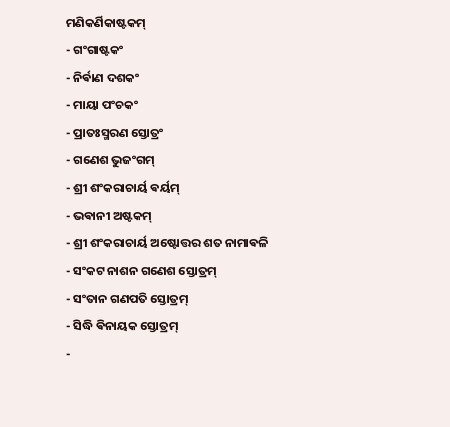ମଣିକର୍ଣିକାଷ୍ଟକମ୍
- ଗଂଗାଷ୍ଟକଂ
- ନିର୍ଵାଣ ଦଶକଂ
- ମାୟା ପଂଚକଂ
- ପ୍ରାତଃସ୍ମରଣ ସ୍ତୋତ୍ରଂ
- ଗଣେଶ ଭୁଜଂଗମ୍
- ଶ୍ରୀ ଶଂକରାଚାର୍ୟ ଵର୍ୟମ୍
- ଭଵାନୀ ଅଷ୍ଟକମ୍
- ଶ୍ରୀ ଶଂକରାଚାର୍ୟ ଅଷ୍ଟୋତ୍ତର ଶତ ନାମାଵଳି
- ସଂକଟ ନାଶନ ଗଣେଶ ସ୍ତୋତ୍ରମ୍
- ସଂତାନ ଗଣପତି ସ୍ତୋତ୍ରମ୍
- ସିଦ୍ଧି ଵିନାୟକ ସ୍ତୋତ୍ରମ୍
-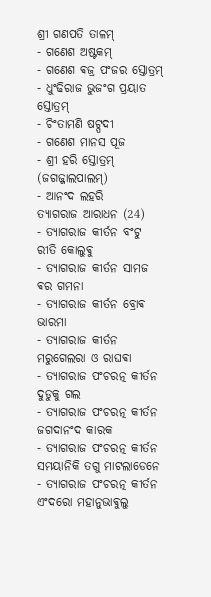ଶ୍ରୀ ଗଣପତି ତାଳମ୍
- ଗଣେଶ ଅଷ୍ଟକମ୍
- ଗଣେଶ ଵଜ୍ର ପଂଜର ସ୍ତୋତ୍ରମ୍
- ଧୁଂଢିରାଜ ଭୁଜଂଗ ପ୍ରୟାତ ସ୍ତୋତ୍ରମ୍
- ଚିଂତାମଣି ଷଟ୍ପଦୀ
- ଗଣେଶ ମାନସ ପୂଜ
- ଶ୍ରୀ ହରି ସ୍ତୋତ୍ରମ୍ (ଜଗଜ୍ଜାଲପାଲମ୍)
- ଆନଂଦ ଲହରି
ତ୍ୟାଗରାଜ ଆରାଧନ (24)
- ତ୍ୟାଗରାଜ କୀର୍ତନ ବଂଟୁ ରୀତି କୋଲୁଵୁ
- ତ୍ୟାଗରାଜ କୀର୍ତନ ସାମଜ ଵର ଗମନା
- ତ୍ୟାଗରାଜ କୀର୍ତନ ବ୍ରୋଵ ଭାରମା
- ତ୍ୟାଗରାଜ କୀର୍ତନ ମରୁଗେଲରା ଓ ରାଘଵା
- ତ୍ୟାଗରାଜ ପଂଚରତ୍ନ କୀର୍ତନ ଦୁଡୁକୁ ଗଲ
- ତ୍ୟାଗରାଜ ପଂଚରତ୍ନ କୀର୍ତନ ଜଗଦାନଂଦ କାରକ
- ତ୍ୟାଗରାଜ ପଂଚରତ୍ନ କୀର୍ତନ ସମୟାନିକି ତଗୁ ମାଟଲାଡେନେ
- ତ୍ୟାଗରାଜ ପଂଚରତ୍ନ କୀର୍ତନ ଏଂଦରୋ ମହାନୁଭାଵୁଲୁ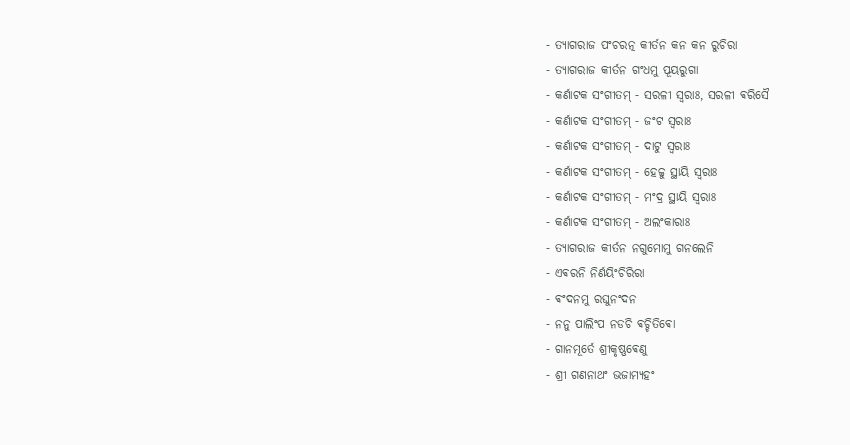- ତ୍ୟାଗରାଜ ପଂଚରତ୍ନ କୀର୍ତନ କନ କନ ରୁଚିରା
- ତ୍ୟାଗରାଜ କୀର୍ତନ ଗଂଧମୁ ପୂୟରୁଗା
- କର୍ଣାଟକ ସଂଗୀତମ୍ - ସରଳୀ ସ୍ଵରାଃ, ସରଳୀ ଵରିସୈ
- କର୍ଣାଟକ ସଂଗୀତମ୍ - ଜଂଟ ସ୍ଵରାଃ
- କର୍ଣାଟକ ସଂଗୀତମ୍ - ଦାଟୁ ସ୍ଵରାଃ
- କର୍ଣାଟକ ସଂଗୀତମ୍ - ହେଚ୍ଚୁ ସ୍ଥାୟି ସ୍ଵରାଃ
- କର୍ଣାଟକ ସଂଗୀତମ୍ - ମଂଦ୍ର ସ୍ଥାୟି ସ୍ଵରାଃ
- କର୍ଣାଟକ ସଂଗୀତମ୍ - ଅଲଂକାରାଃ
- ତ୍ୟାଗରାଜ କୀର୍ତନ ନଗୁମୋମୁ ଗନଲେନି
- ଏଵରନି ନିର୍ଣୟିଂଚିରିରା
- ଵଂଦନମୁ ରଘୁନଂଦନ
- ନନୁ ପାଲିଂପ ନଡଚି ଵଚ୍ଚିତିଵୋ
- ଗାନମୂର୍ତେ ଶ୍ରୀକୃଷ୍ଣଵେଣୁ
- ଶ୍ରୀ ଗଣନାଥଂ ଭଜାମ୍ୟହଂ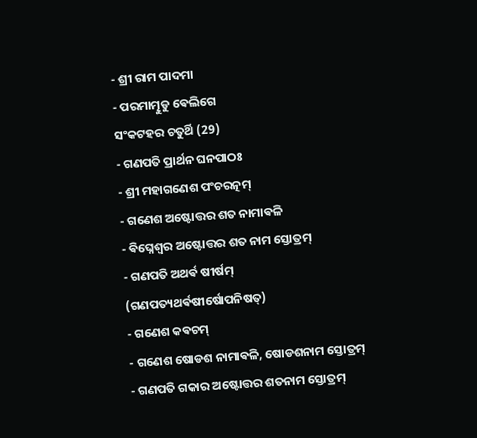- ଶ୍ରୀ ରାମ ପାଦମା
- ପରମାତ୍ମୁଡୁ ଵେଲିଗେ
ସଂକଟହର ଚତୁର୍ଥି (29)
- ଗଣପତି ପ୍ରାର୍ଥନ ଘନପାଠଃ
- ଶ୍ରୀ ମହାଗଣେଶ ପଂଚରତ୍ନମ୍
- ଗଣେଶ ଅଷ୍ଟୋତ୍ତର ଶତ ନାମାଵଳି
- ଵିଘ୍ନେଶ୍ଵର ଅଷ୍ଟୋତ୍ତର ଶତ ନାମ ସ୍ତୋତ୍ରମ୍
- ଗଣପତି ଅଥର୍ଵ ଷୀର୍ଷମ୍ (ଗଣପତ୍ୟଥର୍ଵଷୀର୍ଷୋପନିଷତ୍)
- ଗଣେଶ କଵଚମ୍
- ଗଣେଶ ଷୋଡଶ ନାମାଵଳି, ଷୋଡଶନାମ ସ୍ତୋତ୍ରମ୍
- ଗଣପତି ଗକାର ଅଷ୍ଟୋତ୍ତର ଶତନାମ ସ୍ତୋତ୍ରମ୍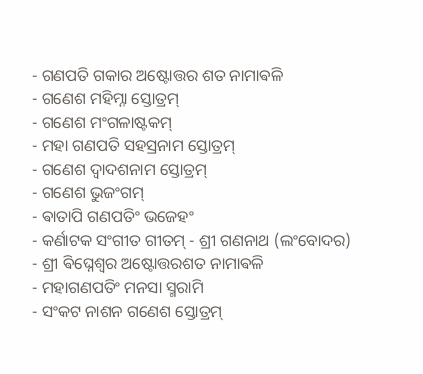- ଗଣପତି ଗକାର ଅଷ୍ଟୋତ୍ତର ଶତ ନାମାଵଳି
- ଗଣେଶ ମହିମ୍ନା ସ୍ତୋତ୍ରମ୍
- ଗଣେଶ ମଂଗଳାଷ୍ଟକମ୍
- ମହା ଗଣପତି ସହସ୍ରନାମ ସ୍ତୋତ୍ରମ୍
- ଗଣେଶ ଦ୍ଵାଦଶନାମ ସ୍ତୋତ୍ରମ୍
- ଗଣେଶ ଭୁଜଂଗମ୍
- ଵାତାପି ଗଣପତିଂ ଭଜେହଂ
- କର୍ଣାଟକ ସଂଗୀତ ଗୀତମ୍ - ଶ୍ରୀ ଗଣନାଥ (ଲଂବୋଦର)
- ଶ୍ରୀ ଵିଘ୍ନେଶ୍ଵର ଅଷ୍ଟୋତ୍ତରଶତ ନାମାଵଳି
- ମହାଗଣପତିଂ ମନସା ସ୍ମରାମି
- ସଂକଟ ନାଶନ ଗଣେଶ ସ୍ତୋତ୍ରମ୍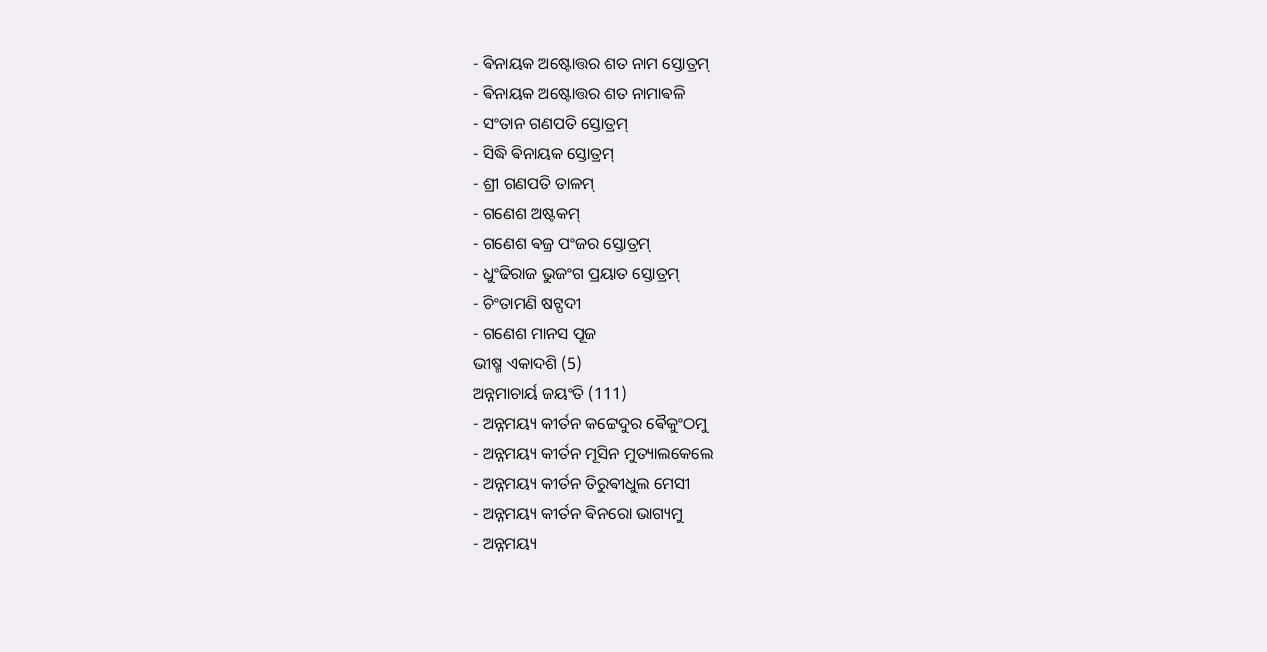- ଵିନାୟକ ଅଷ୍ଟୋତ୍ତର ଶତ ନାମ ସ୍ତୋତ୍ରମ୍
- ଵିନାୟକ ଅଷ୍ଟୋତ୍ତର ଶତ ନାମାଵଳି
- ସଂତାନ ଗଣପତି ସ୍ତୋତ୍ରମ୍
- ସିଦ୍ଧି ଵିନାୟକ ସ୍ତୋତ୍ରମ୍
- ଶ୍ରୀ ଗଣପତି ତାଳମ୍
- ଗଣେଶ ଅଷ୍ଟକମ୍
- ଗଣେଶ ଵଜ୍ର ପଂଜର ସ୍ତୋତ୍ରମ୍
- ଧୁଂଢିରାଜ ଭୁଜଂଗ ପ୍ରୟାତ ସ୍ତୋତ୍ରମ୍
- ଚିଂତାମଣି ଷଟ୍ପଦୀ
- ଗଣେଶ ମାନସ ପୂଜ
ଭୀଷ୍ମ ଏକାଦଶି (5)
ଅନ୍ନମାଚାର୍ୟ ଜୟଂତି (111)
- ଅନ୍ନମୟ୍ୟ କୀର୍ତନ କଟ୍ଟେଦୁର ଵୈକୁଂଠମୁ
- ଅନ୍ନମୟ୍ୟ କୀର୍ତନ ମୂସିନ ମୁତ୍ୟାଲକେଲେ
- ଅନ୍ନମୟ୍ୟ କୀର୍ତନ ତିରୁଵୀଧୁଲ ମେସୀ
- ଅନ୍ନମୟ୍ୟ କୀର୍ତନ ଵିନରୋ ଭାଗ୍ୟମୁ
- ଅନ୍ନମୟ୍ୟ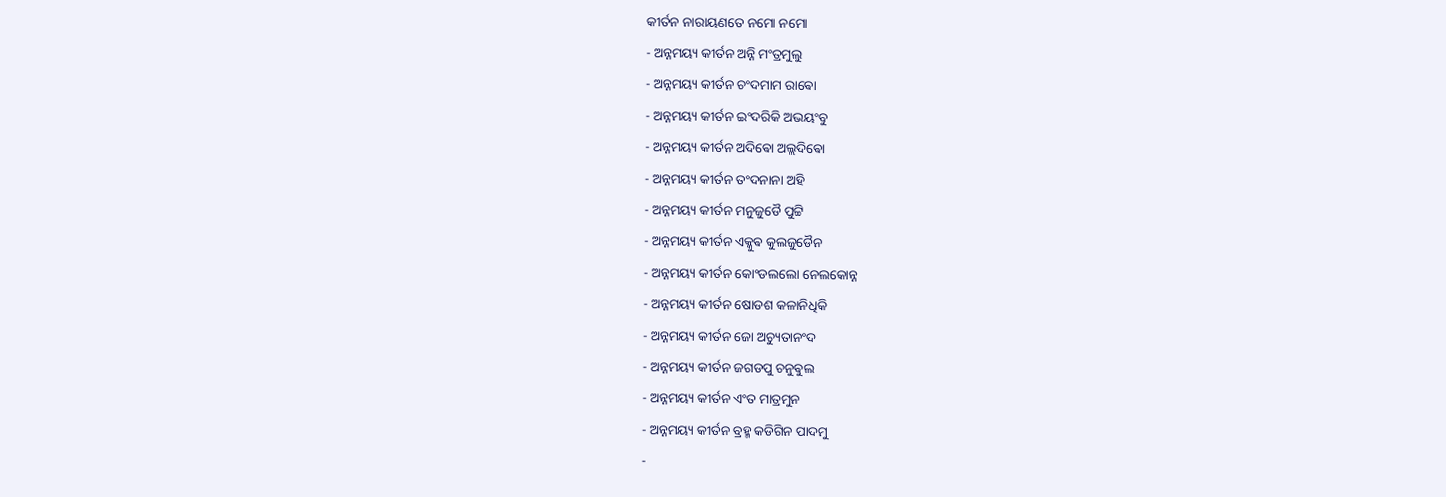କୀର୍ତନ ନାରାୟଣତେ ନମୋ ନମୋ
- ଅନ୍ନମୟ୍ୟ କୀର୍ତନ ଅନ୍ନି ମଂତ୍ରମୁଲୁ
- ଅନ୍ନମୟ୍ୟ କୀର୍ତନ ଚଂଦମାମ ରାଵୋ
- ଅନ୍ନମୟ୍ୟ କୀର୍ତନ ଇଂଦରିକି ଅଭୟଂବୁ
- ଅନ୍ନମୟ୍ୟ କୀର୍ତନ ଅଦିଵୋ ଅଲ୍ଲଦିଵୋ
- ଅନ୍ନମୟ୍ୟ କୀର୍ତନ ତଂଦନାନା ଅହି
- ଅନ୍ନମୟ୍ୟ କୀର୍ତନ ମନୁଜୁଡୈ ପୁଟ୍ଟି
- ଅନ୍ନମୟ୍ୟ କୀର୍ତନ ଏକ୍କୁଵ କୁଲଜୁଡୈନ
- ଅନ୍ନମୟ୍ୟ କୀର୍ତନ କୋଂଡଲଲୋ ନେଲକୋନ୍ନ
- ଅନ୍ନମୟ୍ୟ କୀର୍ତନ ଷୋଡଶ କଳାନିଧିକି
- ଅନ୍ନମୟ୍ୟ କୀର୍ତନ ଜୋ ଅଚ୍ୟୁତାନଂଦ
- ଅନ୍ନମୟ୍ୟ କୀର୍ତନ ଜଗଡପୁ ଚନୁଵୁଲ
- ଅନ୍ନମୟ୍ୟ କୀର୍ତନ ଏଂତ ମାତ୍ରମୁନ
- ଅନ୍ନମୟ୍ୟ କୀର୍ତନ ବ୍ରହ୍ମ କଡିଗିନ ପାଦମୁ
-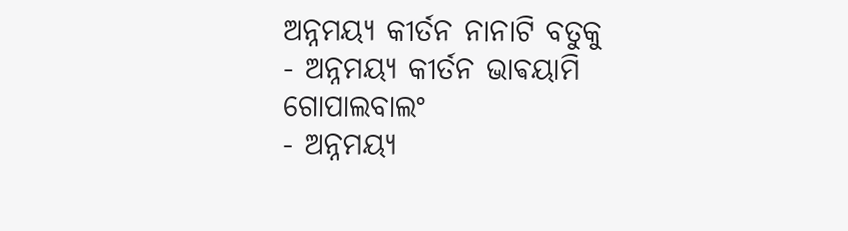ଅନ୍ନମୟ୍ୟ କୀର୍ତନ ନାନାଟି ବତୁକୁ
- ଅନ୍ନମୟ୍ୟ କୀର୍ତନ ଭାଵୟାମି ଗୋପାଲବାଲଂ
- ଅନ୍ନମୟ୍ୟ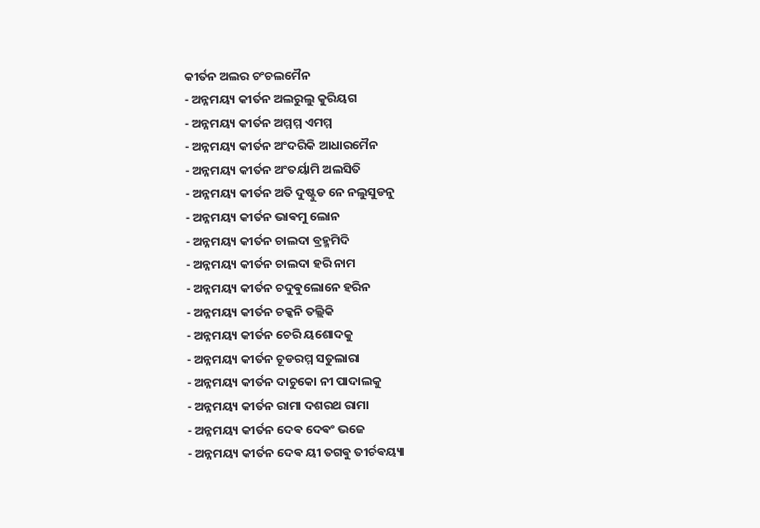କୀର୍ତନ ଅଲର ଚଂଚଲମୈନ
- ଅନ୍ନମୟ୍ୟ କୀର୍ତନ ଅଲରୁଲୁ କୁରିୟଗ
- ଅନ୍ନମୟ୍ୟ କୀର୍ତନ ଅମ୍ମମ୍ମ ଏମମ୍ମ
- ଅନ୍ନମୟ୍ୟ କୀର୍ତନ ଅଂଦରିକି ଆଧାରମୈନ
- ଅନ୍ନମୟ୍ୟ କୀର୍ତନ ଅଂତର୍ୟାମି ଅଲସିତି
- ଅନ୍ନମୟ୍ୟ କୀର୍ତନ ଅତି ଦୁଷ୍ଟୁଡ ନେ ନଲୁସୁଡନୁ
- ଅନ୍ନମୟ୍ୟ କୀର୍ତନ ଭାଵମୁ ଲୋନ
- ଅନ୍ନମୟ୍ୟ କୀର୍ତନ ଚାଲଦା ବ୍ରହ୍ମମିଦି
- ଅନ୍ନମୟ୍ୟ କୀର୍ତନ ଚାଲଦା ହରି ନାମ
- ଅନ୍ନମୟ୍ୟ କୀର୍ତନ ଚଦୁଵୁଲୋନେ ହରିନ
- ଅନ୍ନମୟ୍ୟ କୀର୍ତନ ଚକ୍କନି ତଲ୍ଲିକି
- ଅନ୍ନମୟ୍ୟ କୀର୍ତନ ଚେରି ୟଶୋଦକୁ
- ଅନ୍ନମୟ୍ୟ କୀର୍ତନ ଚୂଡରମ୍ମ ସତୁଲାରା
- ଅନ୍ନମୟ୍ୟ କୀର୍ତନ ଦାଚୁକୋ ନୀ ପାଦାଲକୁ
- ଅନ୍ନମୟ୍ୟ କୀର୍ତନ ରାମା ଦଶରଥ ରାମା
- ଅନ୍ନମୟ୍ୟ କୀର୍ତନ ଦେଵ ଦେଵଂ ଭଜେ
- ଅନ୍ନମୟ୍ୟ କୀର୍ତନ ଦେଵ ୟୀ ତଗଵୁ ତୀର୍ଚଵୟ୍ୟା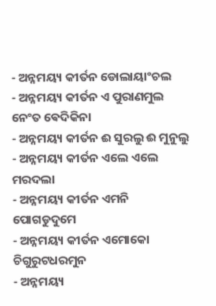- ଅନ୍ନମୟ୍ୟ କୀର୍ତନ ଡୋଲାୟାଂଚଲ
- ଅନ୍ନମୟ୍ୟ କୀର୍ତନ ଏ ପୁରାଣମୁଲ ନେଂତ ଵେଦିକିନା
- ଅନ୍ନମୟ୍ୟ କୀର୍ତନ ଈ ସୁରଲୁ ଈ ମୁନୁଲୁ
- ଅନ୍ନମୟ୍ୟ କୀର୍ତନ ଏଲେ ଏଲେ ମରଦଲା
- ଅନ୍ନମୟ୍ୟ କୀର୍ତନ ଏମନି ପୋଗଡୁଦୁମେ
- ଅନ୍ନମୟ୍ୟ କୀର୍ତନ ଏମୋକୋ ଚିଗୁରୁଟଧରମୁନ
- ଅନ୍ନମୟ୍ୟ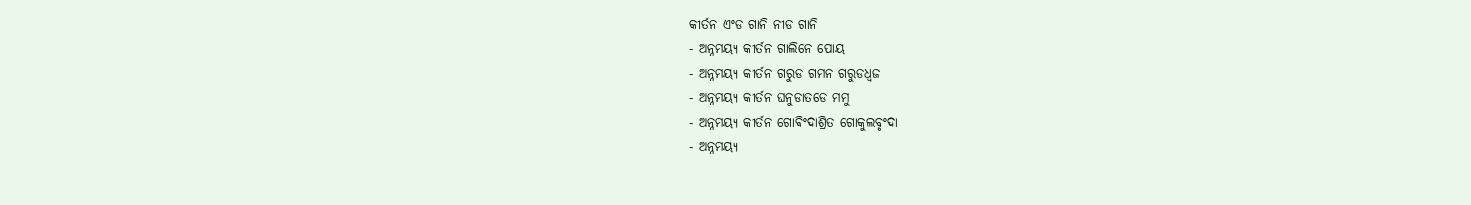କୀର୍ତନ ଏଂଡ ଗାନି ନୀଡ ଗାନି
- ଅନ୍ନମୟ୍ୟ କୀର୍ତନ ଗାଲିନେ ପୋୟ
- ଅନ୍ନମୟ୍ୟ କୀର୍ତନ ଗରୁଡ ଗମନ ଗରୁଡଧ୍ଵଜ
- ଅନ୍ନମୟ୍ୟ କୀର୍ତନ ଘନୁଡାତଡେ ମମୁ
- ଅନ୍ନମୟ୍ୟ କୀର୍ତନ ଗୋଵିଂଦାଶ୍ରିତ ଗୋକୁଲବୃଂଦା
- ଅନ୍ନମୟ୍ୟ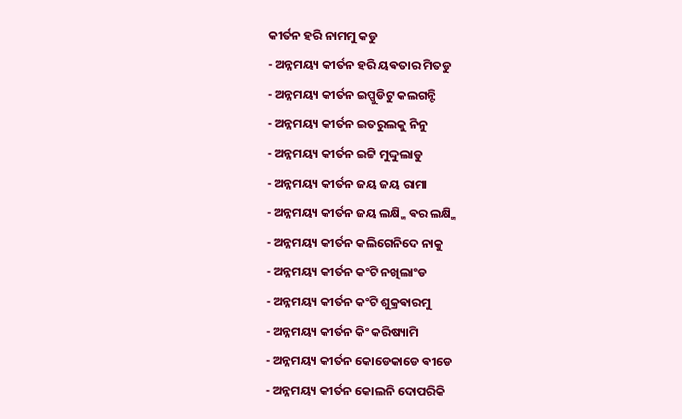କୀର୍ତନ ହରି ନାମମୁ କଡୁ
- ଅନ୍ନମୟ୍ୟ କୀର୍ତନ ହରି ୟଵତାର ମିତଡୁ
- ଅନ୍ନମୟ୍ୟ କୀର୍ତନ ଇପ୍ପୁଡିଟୁ କଲଗନ୍ଟି
- ଅନ୍ନମୟ୍ୟ କୀର୍ତନ ଇତରୁଲକୁ ନିନୁ
- ଅନ୍ନମୟ୍ୟ କୀର୍ତନ ଇଟ୍ଟି ମୁଦ୍ଦୁଲାଡୁ
- ଅନ୍ନମୟ୍ୟ କୀର୍ତନ ଜୟ ଜୟ ରାମା
- ଅନ୍ନମୟ୍ୟ କୀର୍ତନ ଜୟ ଲକ୍ଷ୍ମି ଵର ଲକ୍ଷ୍ମି
- ଅନ୍ନମୟ୍ୟ କୀର୍ତନ କଲିଗେନିଦେ ନାକୁ
- ଅନ୍ନମୟ୍ୟ କୀର୍ତନ କଂଟି ନଖିଲାଂଡ
- ଅନ୍ନମୟ୍ୟ କୀର୍ତନ କଂଟି ଶୁକ୍ରଵାରମୁ
- ଅନ୍ନମୟ୍ୟ କୀର୍ତନ କିଂ କରିଷ୍ୟାମି
- ଅନ୍ନମୟ୍ୟ କୀର୍ତନ କୋଡେକାଡେ ଵୀଡେ
- ଅନ୍ନମୟ୍ୟ କୀର୍ତନ କୋଲନି ଦୋପରିକି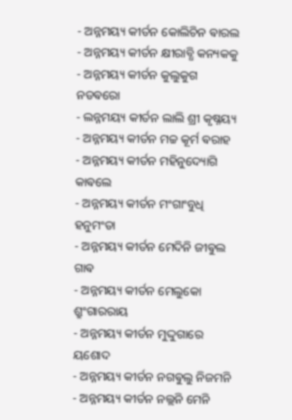- ଅନ୍ନମୟ୍ୟ କୀର୍ତନ କୋଲିଚିନ ଵାରଲ
- ଅନ୍ନମୟ୍ୟ କୀର୍ତନ କ୍ଷୀରାବ୍ଧି କନ୍ୟକକୁ
- ଅନ୍ନମୟ୍ୟ କୀର୍ତନ କୁଲୁକୁଗ ନଡଵରୋ
- ଲନ୍ନମୟ୍ୟ କୀର୍ତନ ଲାଲି ଶ୍ରୀ କୃଷ୍ନୟ୍ୟ
- ଅନ୍ନମୟ୍ୟ କୀର୍ତନ ମଚ୍ଚ କୂର୍ମ ଵରାହ
- ଅନ୍ନମୟ୍ୟ କୀର୍ତନ ମହିନୁଦ୍ୟୋଗି କାଵଲେ
- ଅନ୍ନମୟ୍ୟ କୀର୍ତନ ମଂଗାଂବୁଧି ହନୁମଂତା
- ଅନ୍ନମୟ୍ୟ କୀର୍ତନ ମେଦିନି ଜୀଵୁଲ ଗାଵ
- ଅନ୍ନମୟ୍ୟ କୀର୍ତନ ମେଲୁକୋ ଶ୍ରୁଂଗାରରାୟ
- ଅନ୍ନମୟ୍ୟ କୀର୍ତନ ମୁଦ୍ଦୁଗାରେ ୟଶୋଦ
- ଅନ୍ନମୟ୍ୟ କୀର୍ତନ ନଗଵୁଲୁ ନିଜମନି
- ଅନ୍ନମୟ୍ୟ କୀର୍ତନ ନଲ୍ଲନି ମେନି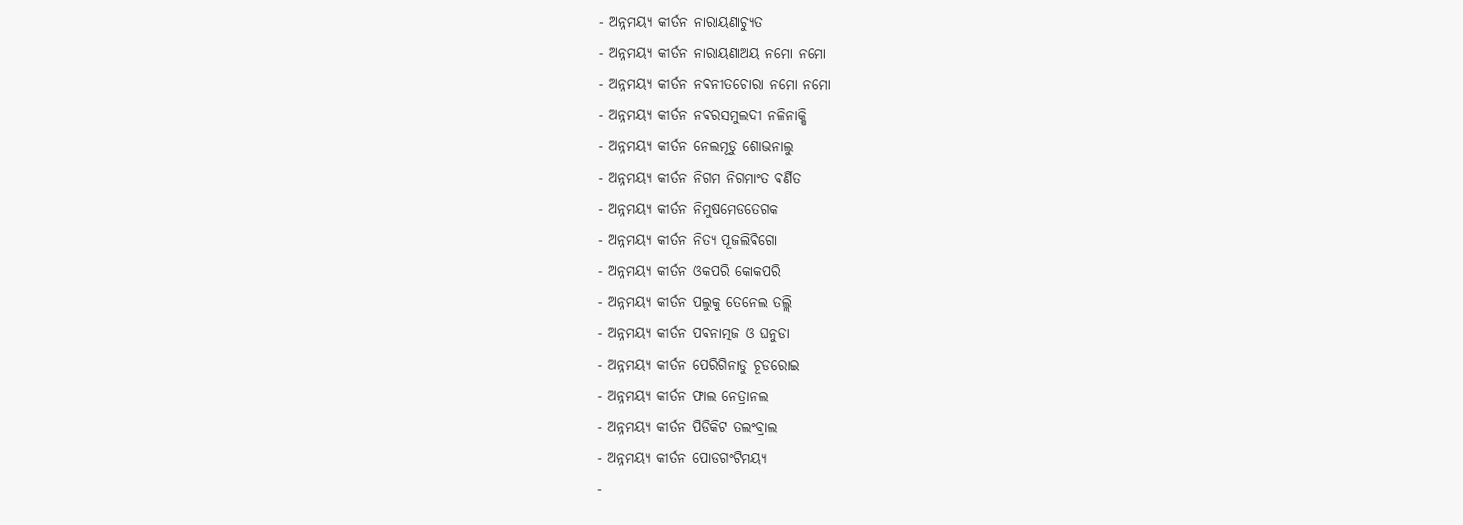- ଅନ୍ନମୟ୍ୟ କୀର୍ତନ ନାରାୟଣାଚ୍ୟୁତ
- ଅନ୍ନମୟ୍ୟ କୀର୍ତନ ନାରାୟଣାଅୟ ନମୋ ନମୋ
- ଅନ୍ନମୟ୍ୟ କୀର୍ତନ ନଵନୀତଚୋରା ନମୋ ନମୋ
- ଅନ୍ନମୟ୍ୟ କୀର୍ତନ ନଵରସମୁଲଦୀ ନଳିନାକ୍ଷି
- ଅନ୍ନମୟ୍ୟ କୀର୍ତନ ନେଲମୂଡୁ ଶୋଭନାଲୁ
- ଅନ୍ନମୟ୍ୟ କୀର୍ତନ ନିଗମ ନିଗମାଂତ ଵର୍ଣିତ
- ଅନ୍ନମୟ୍ୟ କୀର୍ତନ ନିମୁଷମେଡତେଗକ
- ଅନ୍ନମୟ୍ୟ କୀର୍ତନ ନିତ୍ୟ ପୂଜଲିଵିଗୋ
- ଅନ୍ନମୟ୍ୟ କୀର୍ତନ ଓକପରି କୋକପରି
- ଅନ୍ନମୟ୍ୟ କୀର୍ତନ ପଲୁକୁ ତେନେଲ ତଲ୍ଲି
- ଅନ୍ନମୟ୍ୟ କୀର୍ତନ ପଵନାତ୍ମଜ ଓ ଘନୁଡା
- ଅନ୍ନମୟ୍ୟ କୀର୍ତନ ପେରିଗିନାଡୁ ଚୂଡରୋଇ
- ଅନ୍ନମୟ୍ୟ କୀର୍ତନ ଫାଲ ନେତ୍ରାନଲ
- ଅନ୍ନମୟ୍ୟ କୀର୍ତନ ପିଡିକିଟ ତଲଂବ୍ରାଲ
- ଅନ୍ନମୟ୍ୟ କୀର୍ତନ ପୋଡଗଂଟିମୟ୍ୟ
-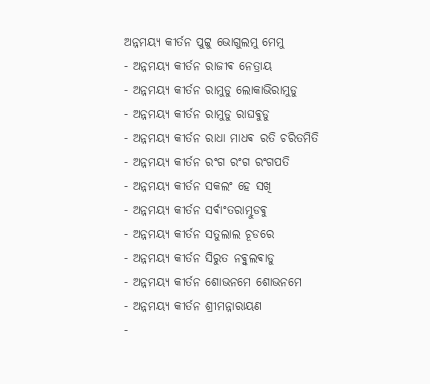ଅନ୍ନମୟ୍ୟ କୀର୍ତନ ପୁଟ୍ଟୁ ଭୋଗୁଲମୁ ମେମୁ
- ଅନ୍ନମୟ୍ୟ କୀର୍ତନ ରାଜୀଵ ନେତ୍ରାୟ
- ଅନ୍ନମୟ୍ୟ କୀର୍ତନ ରାମୁଡୁ ଲୋକାଭିରାମୁଡୁ
- ଅନ୍ନମୟ୍ୟ କୀର୍ତନ ରାମୁଡୁ ରାଘଵୁଡୁ
- ଅନ୍ନମୟ୍ୟ କୀର୍ତନ ରାଧା ମାଧଵ ରତି ଚରିତମିତି
- ଅନ୍ନମୟ୍ୟ କୀର୍ତନ ରଂଗ ରଂଗ ରଂଗପତି
- ଅନ୍ନମୟ୍ୟ କୀର୍ତନ ସକଲଂ ହେ ସଖି
- ଅନ୍ନମୟ୍ୟ କୀର୍ତନ ସର୍ଵାଂତରାତ୍ମୁଡଵୁ
- ଅନ୍ନମୟ୍ୟ କୀର୍ତନ ସତୁଲାଲ ଚୂଡରେ
- ଅନ୍ନମୟ୍ୟ କୀର୍ତନ ସିରୁତ ନଵ୍ଵୁଲଵାଡୁ
- ଅନ୍ନମୟ୍ୟ କୀର୍ତନ ଶୋଭନମେ ଶୋଭନମେ
- ଅନ୍ନମୟ୍ୟ କୀର୍ତନ ଶ୍ରୀମନ୍ନାରାୟଣ
-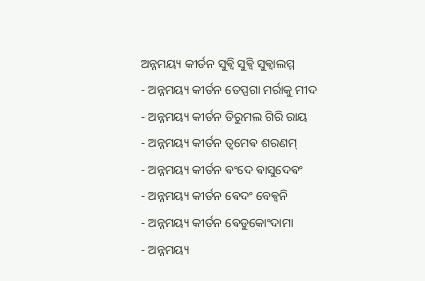ଅନ୍ନମୟ୍ୟ କୀର୍ତନ ସୁଵ୍ଵି ସୁଵ୍ଵି ସୁଵ୍ଵାଲମ୍ମ
- ଅନ୍ନମୟ୍ୟ କୀର୍ତନ ତେପ୍ପଗା ମର୍ରାକୁ ମୀଦ
- ଅନ୍ନମୟ୍ୟ କୀର୍ତନ ତିରୁମଲ ଗିରି ରାୟ
- ଅନ୍ନମୟ୍ୟ କୀର୍ତନ ତ୍ଵମେଵ ଶରଣମ୍
- ଅନ୍ନମୟ୍ୟ କୀର୍ତନ ଵଂଦେ ଵାସୁଦେଵଂ
- ଅନ୍ନମୟ୍ୟ କୀର୍ତନ ଵେଦଂ ବେଵ୍ଵନି
- ଅନ୍ନମୟ୍ୟ କୀର୍ତନ ଵେଡୁକୋଂଦାମା
- ଅନ୍ନମୟ୍ୟ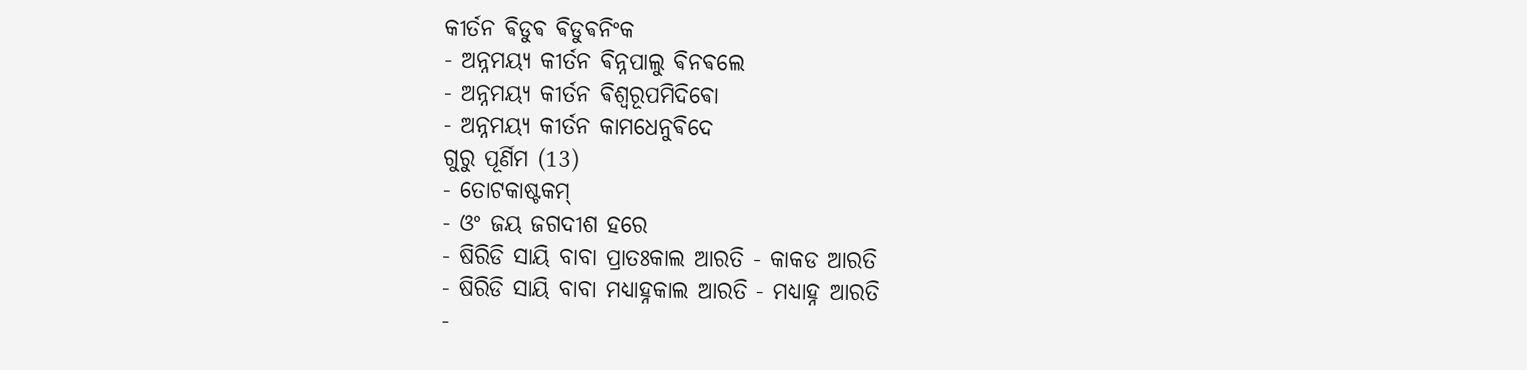କୀର୍ତନ ଵିଡୁଵ ଵିଡୁଵନିଂକ
- ଅନ୍ନମୟ୍ୟ କୀର୍ତନ ଵିନ୍ନପାଲୁ ଵିନଵଲେ
- ଅନ୍ନମୟ୍ୟ କୀର୍ତନ ଵିଶ୍ଵରୂପମିଦିଵୋ
- ଅନ୍ନମୟ୍ୟ କୀର୍ତନ କାମଧେନୁଵିଦେ
ଗୁରୁ ପୂର୍ଣିମ (13)
- ତୋଟକାଷ୍ଟକମ୍
- ଓଂ ଜୟ ଜଗଦୀଶ ହରେ
- ଷିରିଡି ସାୟି ବାବା ପ୍ରାତଃକାଲ ଆରତି - କାକଡ ଆରତି
- ଷିରିଡି ସାୟି ବାବା ମଧ୍ୟାହ୍ନକାଲ ଆରତି - ମଧ୍ୟାହ୍ନ ଆରତି
-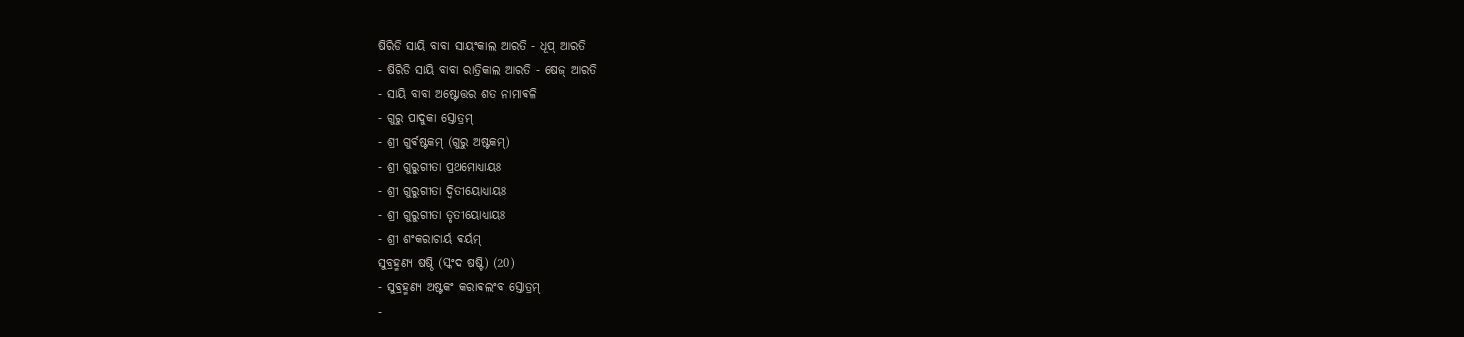ଷିରିଡି ସାୟି ବାବା ସାୟଂକାଲ ଆରତି - ଧୂପ୍ ଆରତି
- ଷିରିଡି ସାୟି ବାବା ରାତ୍ରିକାଲ ଆରତି - ଷେଜ୍ ଆରତି
- ସାୟି ବାବା ଅଷ୍ଟୋତ୍ତର ଶତ ନାମାଵଳି
- ଗୁରୁ ପାଦୁକା ସ୍ତୋତ୍ରମ୍
- ଶ୍ରୀ ଗୁର୍ଵଷ୍ଟକମ୍ (ଗୁରୁ ଅଷ୍ଟକମ୍)
- ଶ୍ରୀ ଗୁରୁଗୀତା ପ୍ରଥମୋଧ୍ୟାୟଃ
- ଶ୍ରୀ ଗୁରୁଗୀତା ଦ୍ଵିତୀୟୋଧ୍ୟାୟଃ
- ଶ୍ରୀ ଗୁରୁଗୀତା ତୃତୀୟୋଧ୍ୟାୟଃ
- ଶ୍ରୀ ଶଂକରାଚାର୍ୟ ଵର୍ୟମ୍
ସୁବ୍ରହ୍ମଣ୍ୟ ଷଷ୍ଠି (ସ୍କଂଦ ଷଷ୍ଟି) (20)
- ସୁବ୍ରହ୍ମଣ୍ୟ ଅଷ୍ଟକଂ କରାଵଲଂବ ସ୍ତୋତ୍ରମ୍
-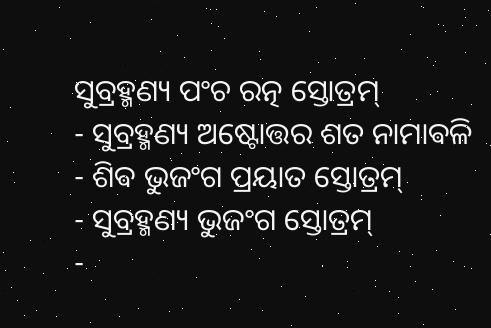ସୁବ୍ରହ୍ମଣ୍ୟ ପଂଚ ରତ୍ନ ସ୍ତୋତ୍ରମ୍
- ସୁବ୍ରହ୍ମଣ୍ୟ ଅଷ୍ଟୋତ୍ତର ଶତ ନାମାଵଳି
- ଶିଵ ଭୁଜଂଗ ପ୍ରୟାତ ସ୍ତୋତ୍ରମ୍
- ସୁବ୍ରହ୍ମଣ୍ୟ ଭୁଜଂଗ ସ୍ତୋତ୍ରମ୍
-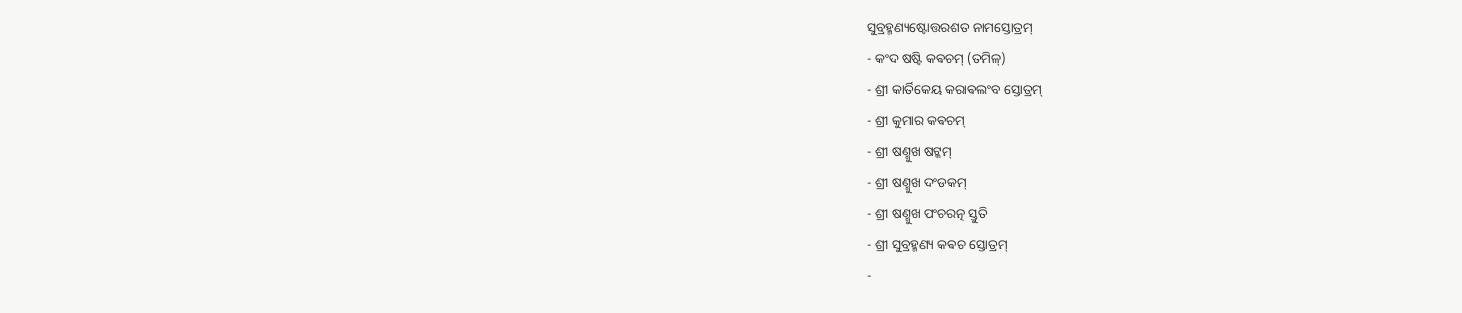ସୁବ୍ରହ୍ମଣ୍ୟଷ୍ଟୋତ୍ତରଶତ ନାମସ୍ତୋତ୍ରମ୍
- କଂଦ ଷଷ୍ଟି କଵଚମ୍ (ତମିଳ୍)
- ଶ୍ରୀ କାର୍ତିକେୟ କରାଵଲଂବ ସ୍ତୋତ୍ରମ୍
- ଶ୍ରୀ କୁମାର କଵଚମ୍
- ଶ୍ରୀ ଷଣ୍ମୁଖ ଷଟ୍କମ୍
- ଶ୍ରୀ ଷଣ୍ମୁଖ ଦଂଡକମ୍
- ଶ୍ରୀ ଷଣ୍ମୁଖ ପଂଚରତ୍ନ ସ୍ତୁତି
- ଶ୍ରୀ ସୁବ୍ରହ୍ମଣ୍ୟ କଵଚ ସ୍ତୋତ୍ରମ୍
-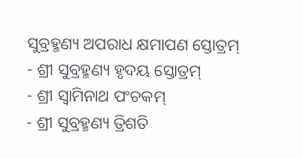ସୁବ୍ରହ୍ମଣ୍ୟ ଅପରାଧ କ୍ଷମାପଣ ସ୍ତୋତ୍ରମ୍
- ଶ୍ରୀ ସୁବ୍ରହ୍ମଣ୍ୟ ହୃଦୟ ସ୍ତୋତ୍ରମ୍
- ଶ୍ରୀ ସ୍ଵାମିନାଥ ପଂଚକମ୍
- ଶ୍ରୀ ସୁବ୍ରହ୍ମଣ୍ୟ ତ୍ରିଶତି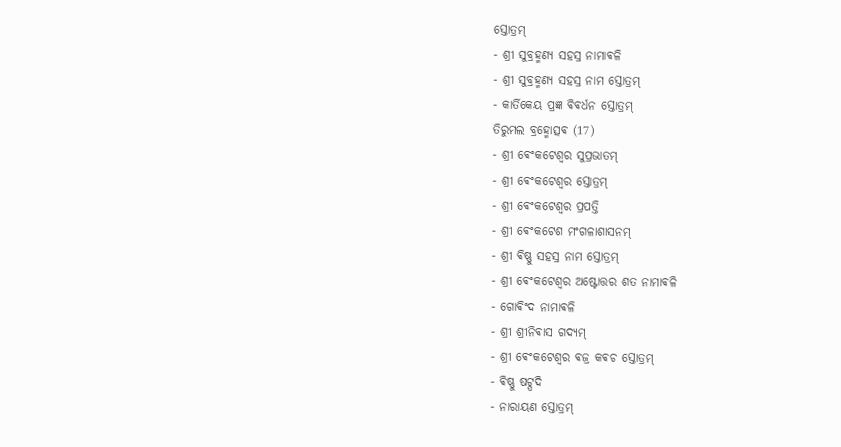ସ୍ତୋତ୍ରମ୍
- ଶ୍ରୀ ସୁବ୍ରହ୍ମଣ୍ୟ ସହସ୍ର ନାମାଵଳି
- ଶ୍ରୀ ସୁବ୍ରହ୍ମଣ୍ୟ ସହସ୍ର ନାମ ସ୍ତୋତ୍ରମ୍
- କାର୍ତିକେୟ ପ୍ରଜ୍ଞ ଵିଵର୍ଧନ ସ୍ତୋତ୍ରମ୍
ତିରୁମଲ ବ୍ରହ୍ମୋତ୍ସଵ (17)
- ଶ୍ରୀ ଵେଂକଟେଶ୍ଵର ସୁପ୍ରଭାତମ୍
- ଶ୍ରୀ ଵେଂକଟେଶ୍ଵର ସ୍ତୋତ୍ରମ୍
- ଶ୍ରୀ ଵେଂକଟେଶ୍ଵର ପ୍ରପତ୍ତି
- ଶ୍ରୀ ଵେଂକଟେଶ ମଂଗଳାଶାସନମ୍
- ଶ୍ରୀ ଵିଷ୍ଣୁ ସହସ୍ର ନାମ ସ୍ତୋତ୍ରମ୍
- ଶ୍ରୀ ଵେଂକଟେଶ୍ଵର ଅଷ୍ଟୋତ୍ତର ଶତ ନାମାଵଳି
- ଗୋଵିଂଦ ନାମାଵଳି
- ଶ୍ରୀ ଶ୍ରୀନିଵାସ ଗଦ୍ୟମ୍
- ଶ୍ରୀ ଵେଂକଟେଶ୍ଵର ଵଜ୍ର କଵଚ ସ୍ତୋତ୍ରମ୍
- ଵିଷ୍ଣୁ ଷଟ୍ପଦି
- ନାରାୟଣ ସ୍ତୋତ୍ରମ୍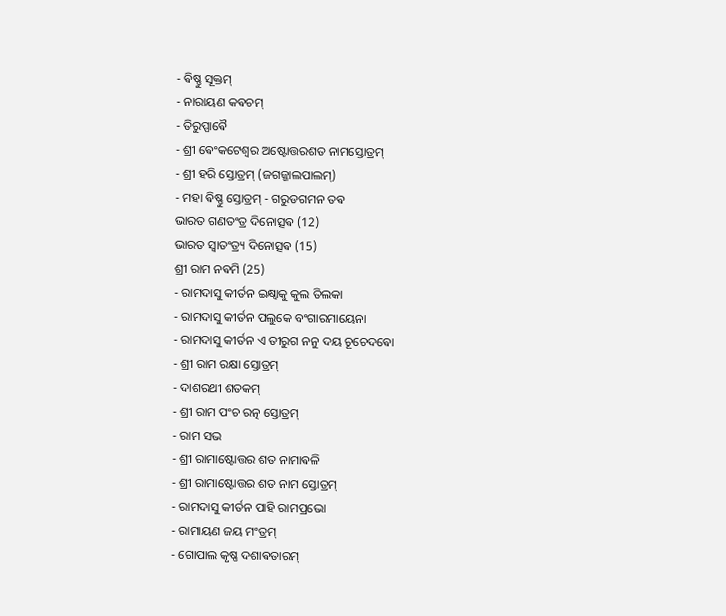- ଵିଷ୍ଣୁ ସୂକ୍ତମ୍
- ନାରାୟଣ କଵଚମ୍
- ତିରୁପ୍ପାଵୈ
- ଶ୍ରୀ ଵେଂକଟେଶ୍ଵର ଅଷ୍ଟୋତ୍ତରଶତ ନାମସ୍ତୋତ୍ରମ୍
- ଶ୍ରୀ ହରି ସ୍ତୋତ୍ରମ୍ (ଜଗଜ୍ଜାଲପାଲମ୍)
- ମହା ଵିଷ୍ଣୁ ସ୍ତୋତ୍ରମ୍ - ଗରୁଡଗମନ ତଵ
ଭାରତ ଗଣତଂତ୍ର ଦିନୋତ୍ସଵ (12)
ଭାରତ ସ୍ଵାତଂତ୍ର୍ୟ ଦିନୋତ୍ସଵ (15)
ଶ୍ରୀ ରାମ ନଵମି (25)
- ରାମଦାସୁ କୀର୍ତନ ଇକ୍ଷ୍ଵାକୁ କୁଲ ତିଲକା
- ରାମଦାସୁ କୀର୍ତନ ପଲୁକେ ବଂଗାରମାୟେନା
- ରାମଦାସୁ କୀର୍ତନ ଏ ତୀରୁଗ ନନୁ ଦୟ ଚୂଚେଦଵୋ
- ଶ୍ରୀ ରାମ ରକ୍ଷା ସ୍ତୋତ୍ରମ୍
- ଦାଶରଥୀ ଶତକମ୍
- ଶ୍ରୀ ରାମ ପଂଚ ରତ୍ନ ସ୍ତୋତ୍ରମ୍
- ରାମ ସଭ
- ଶ୍ରୀ ରାମାଷ୍ଟୋତ୍ତର ଶତ ନାମାଵଳି
- ଶ୍ରୀ ରାମାଷ୍ଟୋତ୍ତର ଶତ ନାମ ସ୍ତୋତ୍ରମ୍
- ରାମଦାସୁ କୀର୍ତନ ପାହି ରାମପ୍ରଭୋ
- ରାମାୟଣ ଜୟ ମଂତ୍ରମ୍
- ଗୋପାଲ କୃଷ୍ଣ ଦଶାଵତାରମ୍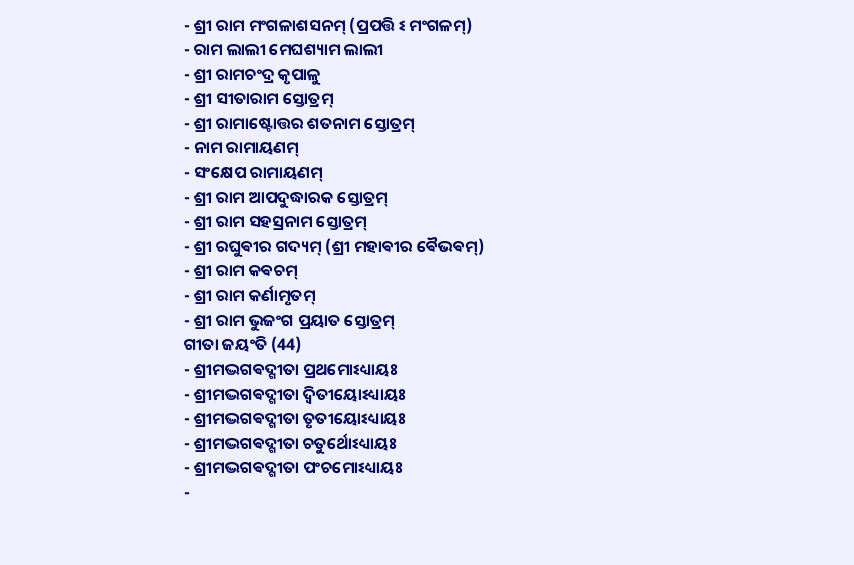- ଶ୍ରୀ ରାମ ମଂଗଳାଶସନମ୍ (ପ୍ରପତ୍ତି ଽ ମଂଗଳମ୍)
- ରାମ ଲାଲୀ ମେଘଶ୍ୟାମ ଲାଲୀ
- ଶ୍ରୀ ରାମଚଂଦ୍ର କୃପାଳୁ
- ଶ୍ରୀ ସୀତାରାମ ସ୍ତୋତ୍ରମ୍
- ଶ୍ରୀ ରାମାଷ୍ଟୋତ୍ତର ଶତନାମ ସ୍ତୋତ୍ରମ୍
- ନାମ ରାମାୟଣମ୍
- ସଂକ୍ଷେପ ରାମାୟଣମ୍
- ଶ୍ରୀ ରାମ ଆପଦୁଦ୍ଧାରକ ସ୍ତୋତ୍ରମ୍
- ଶ୍ରୀ ରାମ ସହସ୍ରନାମ ସ୍ତୋତ୍ରମ୍
- ଶ୍ରୀ ରଘୁଵୀର ଗଦ୍ୟମ୍ (ଶ୍ରୀ ମହାଵୀର ଵୈଭଵମ୍)
- ଶ୍ରୀ ରାମ କଵଚମ୍
- ଶ୍ରୀ ରାମ କର୍ଣାମୃତମ୍
- ଶ୍ରୀ ରାମ ଭୁଜଂଗ ପ୍ରୟାତ ସ୍ତୋତ୍ରମ୍
ଗୀତା ଜୟଂତି (44)
- ଶ୍ରୀମଦ୍ଭଗଵଦ୍ଗୀତା ପ୍ରଥମୋଽଧ୍ୟାୟଃ
- ଶ୍ରୀମଦ୍ଭଗଵଦ୍ଗୀତା ଦ୍ଵିତୀୟୋଽଧ୍ୟାୟଃ
- ଶ୍ରୀମଦ୍ଭଗଵଦ୍ଗୀତା ତୃତୀୟୋଽଧ୍ୟାୟଃ
- ଶ୍ରୀମଦ୍ଭଗଵଦ୍ଗୀତା ଚତୁର୍ଥୋଽଧ୍ୟାୟଃ
- ଶ୍ରୀମଦ୍ଭଗଵଦ୍ଗୀତା ପଂଚମୋଽଧ୍ୟାୟଃ
-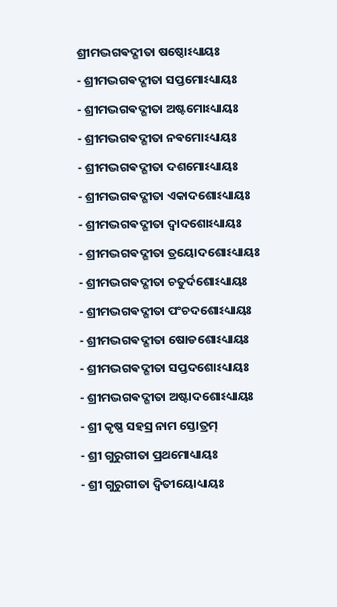ଶ୍ରୀମଦ୍ଭଗଵଦ୍ଗୀତା ଷଷ୍ଠୋଽଧ୍ୟାୟଃ
- ଶ୍ରୀମଦ୍ଭଗଵଦ୍ଗୀତା ସପ୍ତମୋଽଧ୍ୟାୟଃ
- ଶ୍ରୀମଦ୍ଭଗଵଦ୍ଗୀତା ଅଷ୍ଟମୋଽଧ୍ୟାୟଃ
- ଶ୍ରୀମଦ୍ଭଗଵଦ୍ଗୀତା ନଵମୋଽଧ୍ୟାୟଃ
- ଶ୍ରୀମଦ୍ଭଗଵଦ୍ଗୀତା ଦଶମୋଽଧ୍ୟାୟଃ
- ଶ୍ରୀମଦ୍ଭଗଵଦ୍ଗୀତା ଏକାଦଶୋଽଧ୍ୟାୟଃ
- ଶ୍ରୀମଦ୍ଭଗଵଦ୍ଗୀତା ଦ୍ଵାଦଶୋଽଧ୍ୟାୟଃ
- ଶ୍ରୀମଦ୍ଭଗଵଦ୍ଗୀତା ତ୍ରୟୋଦଶୋଽଧ୍ୟାୟଃ
- ଶ୍ରୀମଦ୍ଭଗଵଦ୍ଗୀତା ଚତୁର୍ଦଶୋଽଧ୍ୟାୟଃ
- ଶ୍ରୀମଦ୍ଭଗଵଦ୍ଗୀତା ପଂଚଦଶୋଽଧ୍ୟାୟଃ
- ଶ୍ରୀମଦ୍ଭଗଵଦ୍ଗୀତା ଷୋଡଶୋଽଧ୍ୟାୟଃ
- ଶ୍ରୀମଦ୍ଭଗଵଦ୍ଗୀତା ସପ୍ତଦଶୋଽଧ୍ୟାୟଃ
- ଶ୍ରୀମଦ୍ଭଗଵଦ୍ଗୀତା ଅଷ୍ଟାଦଶୋଽଧ୍ୟାୟଃ
- ଶ୍ରୀ କୃଷ୍ଣ ସହସ୍ର ନାମ ସ୍ତୋତ୍ରମ୍
- ଶ୍ରୀ ଗୁରୁଗୀତା ପ୍ରଥମୋଧ୍ୟାୟଃ
- ଶ୍ରୀ ଗୁରୁଗୀତା ଦ୍ଵିତୀୟୋଧ୍ୟାୟଃ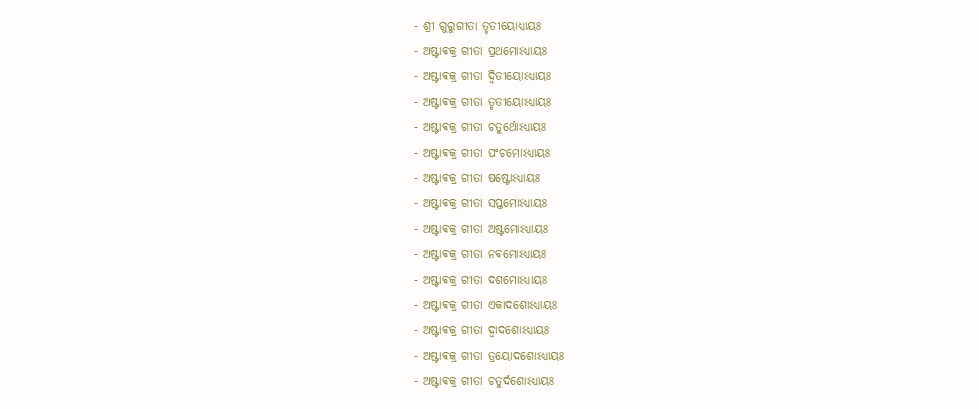- ଶ୍ରୀ ଗୁରୁଗୀତା ତୃତୀୟୋଧ୍ୟାୟଃ
- ଅଷ୍ଟାଵକ୍ର ଗୀତା ପ୍ରଥମୋଽଧ୍ୟାୟଃ
- ଅଷ୍ଟାଵକ୍ର ଗୀତା ଦ୍ଵିତୀୟୋଽଧ୍ୟାୟଃ
- ଅଷ୍ଟାଵକ୍ର ଗୀତା ତୃତୀୟୋଽଧ୍ୟାୟଃ
- ଅଷ୍ଟାଵକ୍ର ଗୀତା ଚତୁର୍ଥୋଽଧ୍ୟାୟଃ
- ଅଷ୍ଟାଵକ୍ର ଗୀତା ପଂଚମୋଽଧ୍ୟାୟଃ
- ଅଷ୍ଟାଵକ୍ର ଗୀତା ଷଷ୍ଟୋଽଧ୍ୟାୟଃ
- ଅଷ୍ଟାଵକ୍ର ଗୀତା ସପ୍ତମୋଽଧ୍ୟାୟଃ
- ଅଷ୍ଟାଵକ୍ର ଗୀତା ଅଷ୍ଟମୋଽଧ୍ୟାୟଃ
- ଅଷ୍ଟାଵକ୍ର ଗୀତା ନଵମୋଽଧ୍ୟାୟଃ
- ଅଷ୍ଟାଵକ୍ର ଗୀତା ଦଶମୋଽଧ୍ୟାୟଃ
- ଅଷ୍ଟାଵକ୍ର ଗୀତା ଏକାଦଶୋଽଧ୍ୟାୟଃ
- ଅଷ୍ଟାଵକ୍ର ଗୀତା ଦ୍ଵାଦଶୋଽଧ୍ୟାୟଃ
- ଅଷ୍ଟାଵକ୍ର ଗୀତା ତ୍ରୟୋଦଶୋଽଧ୍ୟାୟଃ
- ଅଷ୍ଟାଵକ୍ର ଗୀତା ଚତୁର୍ଦଶୋଽଧ୍ୟାୟଃ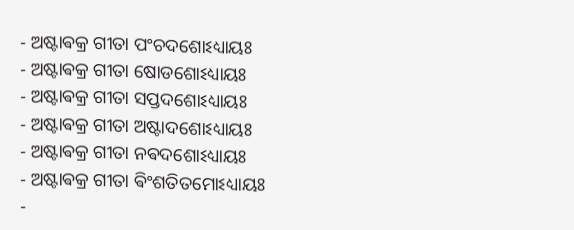- ଅଷ୍ଟାଵକ୍ର ଗୀତା ପଂଚଦଶୋଽଧ୍ୟାୟଃ
- ଅଷ୍ଟାଵକ୍ର ଗୀତା ଷୋଡଶୋଽଧ୍ୟାୟଃ
- ଅଷ୍ଟାଵକ୍ର ଗୀତା ସପ୍ତଦଶୋଽଧ୍ୟାୟଃ
- ଅଷ୍ଟାଵକ୍ର ଗୀତା ଅଷ୍ଟାଦଶୋଽଧ୍ୟାୟଃ
- ଅଷ୍ଟାଵକ୍ର ଗୀତା ନଵଦଶୋଽଧ୍ୟାୟଃ
- ଅଷ୍ଟାଵକ୍ର ଗୀତା ଵିଂଶତିତମୋଽଧ୍ୟାୟଃ
-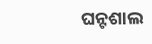ଘନ୍ଟଶାଲ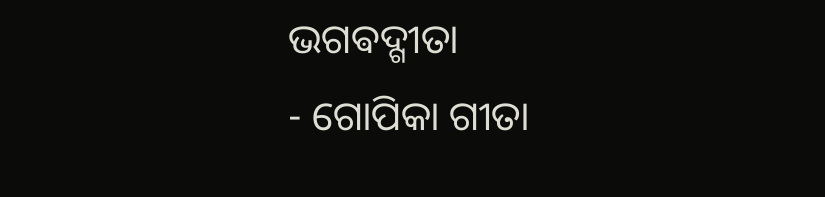ଭଗଵଦ୍ଗୀତା
- ଗୋପିକା ଗୀତା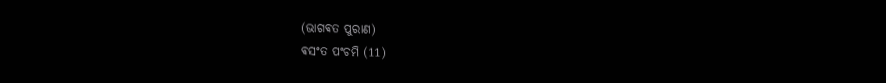(ଭାଗଵତ ପୁରାଣ)
ଵସଂତ ପଂଚମି (11)